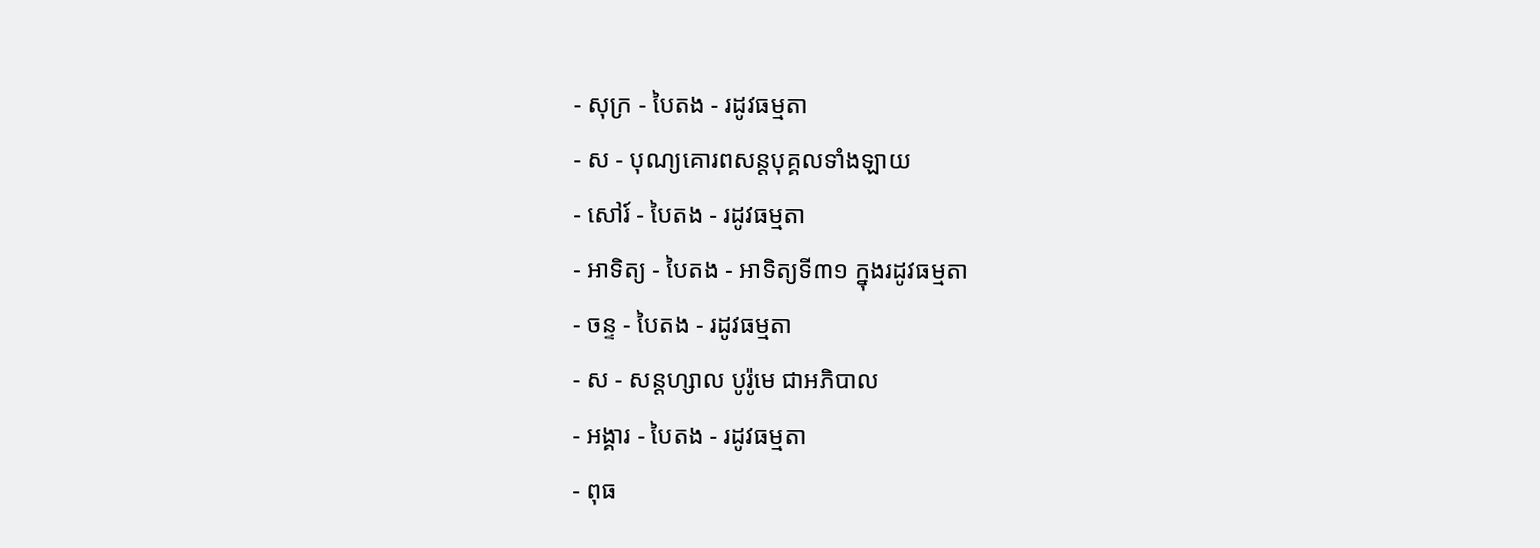- សុក្រ - បៃតង - រដូវធម្មតា
- ស - បុណ្យគោរពសន្ដបុគ្គលទាំងឡាយ
- សៅរ៍ - បៃតង - រដូវធម្មតា
- អាទិត្យ - បៃតង - អាទិត្យទី៣១ ក្នុងរដូវធម្មតា
- ចន្ទ - បៃតង - រដូវធម្មតា
- ស - សន្ដហ្សាល បូរ៉ូមេ ជាអភិបាល
- អង្គារ - បៃតង - រដូវធម្មតា
- ពុធ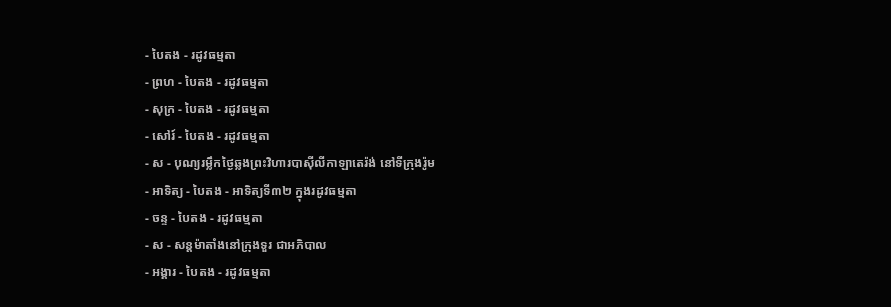- បៃតង - រដូវធម្មតា
- ព្រហ - បៃតង - រដូវធម្មតា
- សុក្រ - បៃតង - រដូវធម្មតា
- សៅរ៍ - បៃតង - រដូវធម្មតា
- ស - បុណ្យរម្លឹកថ្ងៃឆ្លងព្រះវិហារបាស៊ីលីកាឡាតេរ៉ង់ នៅទីក្រុងរ៉ូម
- អាទិត្យ - បៃតង - អាទិត្យទី៣២ ក្នុងរដូវធម្មតា
- ចន្ទ - បៃតង - រដូវធម្មតា
- ស - សន្ដម៉ាតាំងនៅក្រុងទួរ ជាអភិបាល
- អង្គារ - បៃតង - រដូវធម្មតា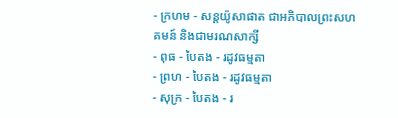- ក្រហម - សន្ដយ៉ូសាផាត ជាអភិបាលព្រះសហគមន៍ និងជាមរណសាក្សី
- ពុធ - បៃតង - រដូវធម្មតា
- ព្រហ - បៃតង - រដូវធម្មតា
- សុក្រ - បៃតង - រ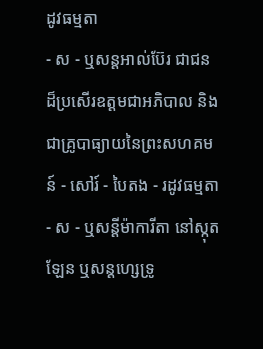ដូវធម្មតា
- ស - ឬសន្ដអាល់ប៊ែរ ជាជនដ៏ប្រសើរឧត្ដមជាអភិបាល និងជាគ្រូបាធ្យាយនៃព្រះសហគមន៍ - សៅរ៍ - បៃតង - រដូវធម្មតា
- ស - ឬសន្ដីម៉ាការីតា នៅស្កុតឡែន ឬសន្ដហ្សេទ្រូ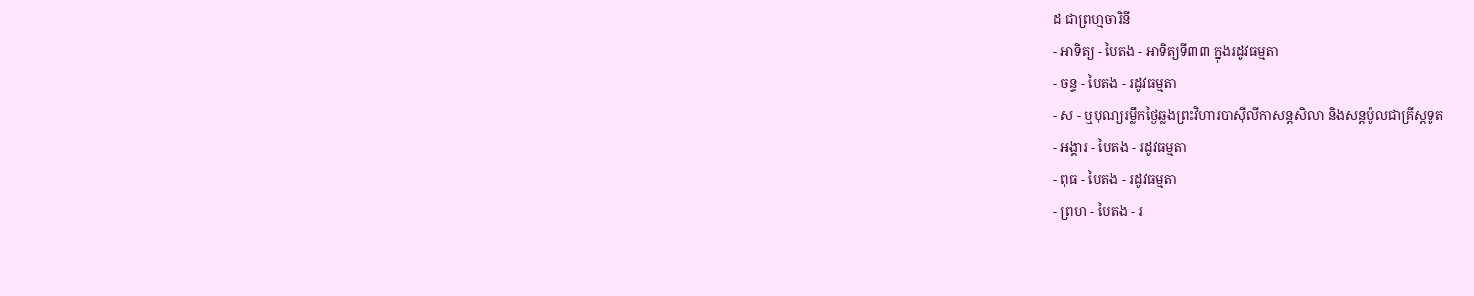ដ ជាព្រហ្មចារិនី
- អាទិត្យ - បៃតង - អាទិត្យទី៣៣ ក្នុងរដូវធម្មតា
- ចន្ទ - បៃតង - រដូវធម្មតា
- ស - ឬបុណ្យរម្លឹកថ្ងៃឆ្លងព្រះវិហារបាស៊ីលីកាសន្ដសិលា និងសន្ដប៉ូលជាគ្រីស្ដទូត
- អង្គារ - បៃតង - រដូវធម្មតា
- ពុធ - បៃតង - រដូវធម្មតា
- ព្រហ - បៃតង - រ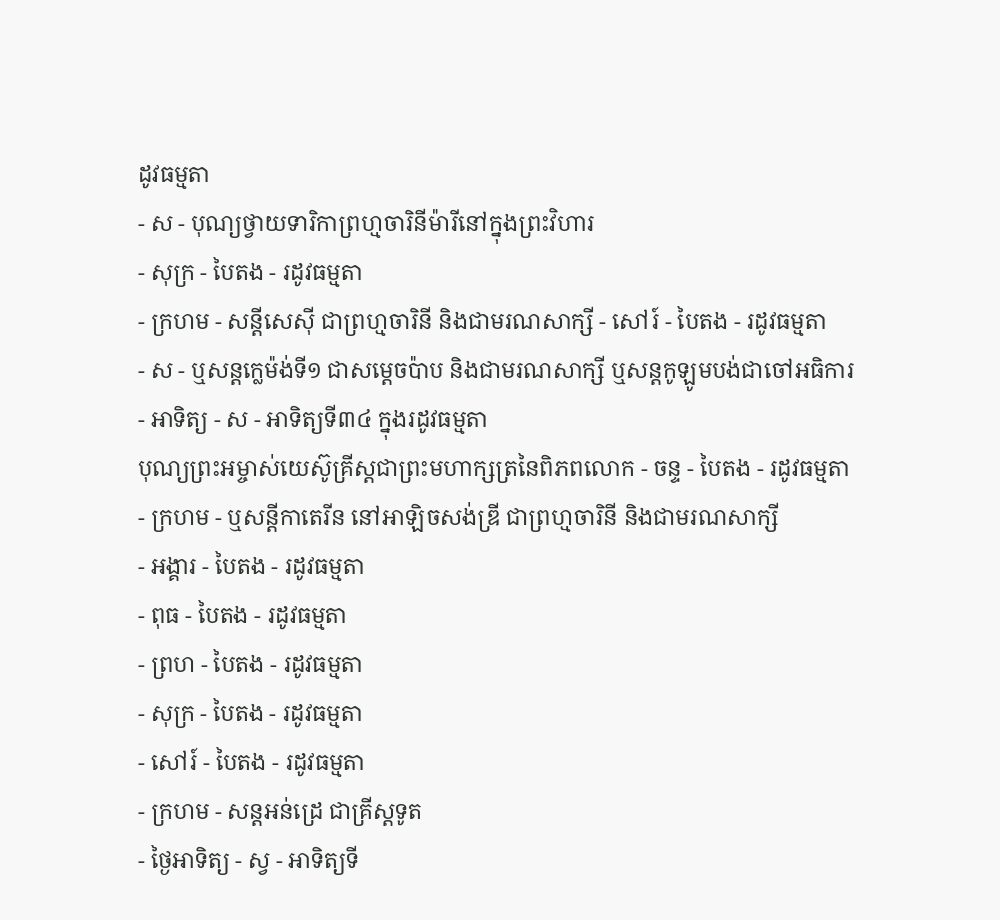ដូវធម្មតា
- ស - បុណ្យថ្វាយទារិកាព្រហ្មចារិនីម៉ារីនៅក្នុងព្រះវិហារ
- សុក្រ - បៃតង - រដូវធម្មតា
- ក្រហម - សន្ដីសេស៊ី ជាព្រហ្មចារិនី និងជាមរណសាក្សី - សៅរ៍ - បៃតង - រដូវធម្មតា
- ស - ឬសន្ដក្លេម៉ង់ទី១ ជាសម្ដេចប៉ាប និងជាមរណសាក្សី ឬសន្ដកូឡូមបង់ជាចៅអធិការ
- អាទិត្យ - ស - អាទិត្យទី៣៤ ក្នុងរដូវធម្មតា
បុណ្យព្រះអម្ចាស់យេស៊ូគ្រីស្ដជាព្រះមហាក្សត្រនៃពិភពលោក - ចន្ទ - បៃតង - រដូវធម្មតា
- ក្រហម - ឬសន្ដីកាតេរីន នៅអាឡិចសង់ឌ្រី ជាព្រហ្មចារិនី និងជាមរណសាក្សី
- អង្គារ - បៃតង - រដូវធម្មតា
- ពុធ - បៃតង - រដូវធម្មតា
- ព្រហ - បៃតង - រដូវធម្មតា
- សុក្រ - បៃតង - រដូវធម្មតា
- សៅរ៍ - បៃតង - រដូវធម្មតា
- ក្រហម - សន្ដអន់ដ្រេ ជាគ្រីស្ដទូត
- ថ្ងៃអាទិត្យ - ស្វ - អាទិត្យទី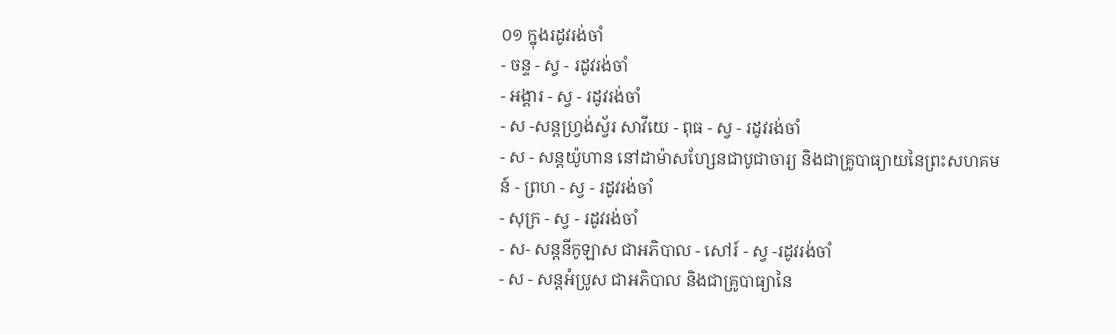០១ ក្នុងរដូវរង់ចាំ
- ចន្ទ - ស្វ - រដូវរង់ចាំ
- អង្គារ - ស្វ - រដូវរង់ចាំ
- ស -សន្ដហ្វ្រង់ស្វ័រ សាវីយេ - ពុធ - ស្វ - រដូវរង់ចាំ
- ស - សន្ដយ៉ូហាន នៅដាម៉ាសហ្សែនជាបូជាចារ្យ និងជាគ្រូបាធ្យាយនៃព្រះសហគមន៍ - ព្រហ - ស្វ - រដូវរង់ចាំ
- សុក្រ - ស្វ - រដូវរង់ចាំ
- ស- សន្ដនីកូឡាស ជាអភិបាល - សៅរ៍ - ស្វ -រដូវរង់ចាំ
- ស - សន្ដអំប្រូស ជាអភិបាល និងជាគ្រូបាធ្យានៃ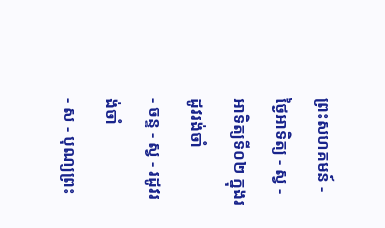ព្រះសហគមន៍ - ថ្ងៃអាទិត្យ - ស្វ - អាទិត្យទី០២ ក្នុងរដូវរង់ចាំ
- ចន្ទ - ស្វ - រដូវរង់ចាំ
- ស - បុណ្យព្រះ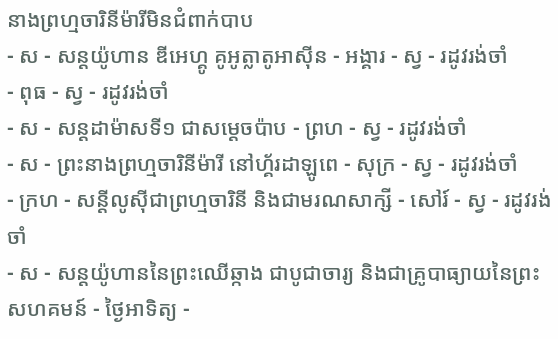នាងព្រហ្មចារិនីម៉ារីមិនជំពាក់បាប
- ស - សន្ដយ៉ូហាន ឌីអេហ្គូ គូអូត្លាតូអាស៊ីន - អង្គារ - ស្វ - រដូវរង់ចាំ
- ពុធ - ស្វ - រដូវរង់ចាំ
- ស - សន្ដដាម៉ាសទី១ ជាសម្ដេចប៉ាប - ព្រហ - ស្វ - រដូវរង់ចាំ
- ស - ព្រះនាងព្រហ្មចារិនីម៉ារី នៅហ្គ័រដាឡូពេ - សុក្រ - ស្វ - រដូវរង់ចាំ
- ក្រហ - សន្ដីលូស៊ីជាព្រហ្មចារិនី និងជាមរណសាក្សី - សៅរ៍ - ស្វ - រដូវរង់ចាំ
- ស - សន្ដយ៉ូហាននៃព្រះឈើឆ្កាង ជាបូជាចារ្យ និងជាគ្រូបាធ្យាយនៃព្រះសហគមន៍ - ថ្ងៃអាទិត្យ -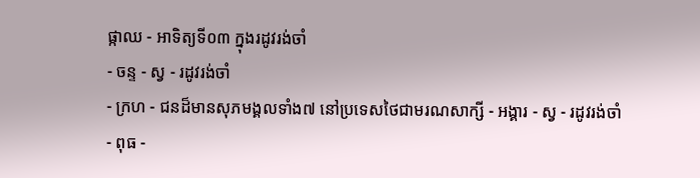ផ្កាឈ - អាទិត្យទី០៣ ក្នុងរដូវរង់ចាំ
- ចន្ទ - ស្វ - រដូវរង់ចាំ
- ក្រហ - ជនដ៏មានសុភមង្គលទាំង៧ នៅប្រទេសថៃជាមរណសាក្សី - អង្គារ - ស្វ - រដូវរង់ចាំ
- ពុធ -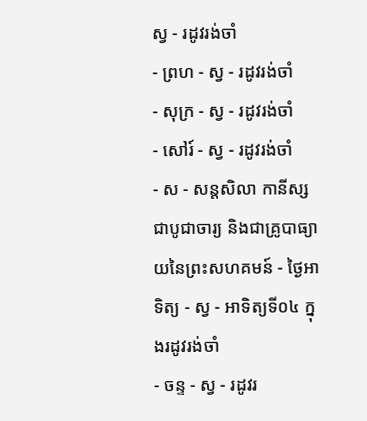ស្វ - រដូវរង់ចាំ
- ព្រហ - ស្វ - រដូវរង់ចាំ
- សុក្រ - ស្វ - រដូវរង់ចាំ
- សៅរ៍ - ស្វ - រដូវរង់ចាំ
- ស - សន្ដសិលា កានីស្ស ជាបូជាចារ្យ និងជាគ្រូបាធ្យាយនៃព្រះសហគមន៍ - ថ្ងៃអាទិត្យ - ស្វ - អាទិត្យទី០៤ ក្នុងរដូវរង់ចាំ
- ចន្ទ - ស្វ - រដូវរ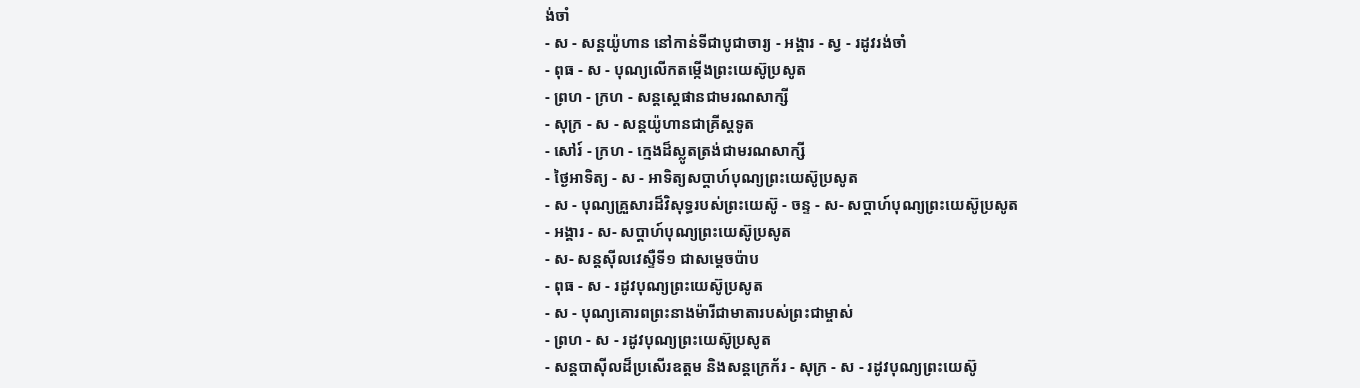ង់ចាំ
- ស - សន្ដយ៉ូហាន នៅកាន់ទីជាបូជាចារ្យ - អង្គារ - ស្វ - រដូវរង់ចាំ
- ពុធ - ស - បុណ្យលើកតម្កើងព្រះយេស៊ូប្រសូត
- ព្រហ - ក្រហ - សន្តស្តេផានជាមរណសាក្សី
- សុក្រ - ស - សន្តយ៉ូហានជាគ្រីស្តទូត
- សៅរ៍ - ក្រហ - ក្មេងដ៏ស្លូតត្រង់ជាមរណសាក្សី
- ថ្ងៃអាទិត្យ - ស - អាទិត្យសប្ដាហ៍បុណ្យព្រះយេស៊ូប្រសូត
- ស - បុណ្យគ្រួសារដ៏វិសុទ្ធរបស់ព្រះយេស៊ូ - ចន្ទ - ស- សប្ដាហ៍បុណ្យព្រះយេស៊ូប្រសូត
- អង្គារ - ស- សប្ដាហ៍បុណ្យព្រះយេស៊ូប្រសូត
- ស- សន្ដស៊ីលវេស្ទឺទី១ ជាសម្ដេចប៉ាប
- ពុធ - ស - រដូវបុណ្យព្រះយេស៊ូប្រសូត
- ស - បុណ្យគោរពព្រះនាងម៉ារីជាមាតារបស់ព្រះជាម្ចាស់
- ព្រហ - ស - រដូវបុណ្យព្រះយេស៊ូប្រសូត
- សន្ដបាស៊ីលដ៏ប្រសើរឧត្ដម និងសន្ដក្រេក័រ - សុក្រ - ស - រដូវបុណ្យព្រះយេស៊ូ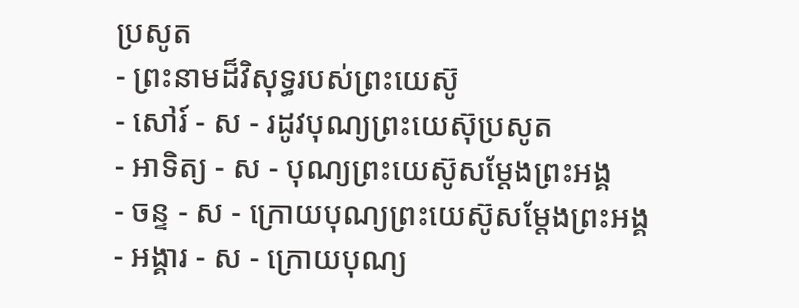ប្រសូត
- ព្រះនាមដ៏វិសុទ្ធរបស់ព្រះយេស៊ូ
- សៅរ៍ - ស - រដូវបុណ្យព្រះយេស៊ុប្រសូត
- អាទិត្យ - ស - បុណ្យព្រះយេស៊ូសម្ដែងព្រះអង្គ
- ចន្ទ - ស - ក្រោយបុណ្យព្រះយេស៊ូសម្ដែងព្រះអង្គ
- អង្គារ - ស - ក្រោយបុណ្យ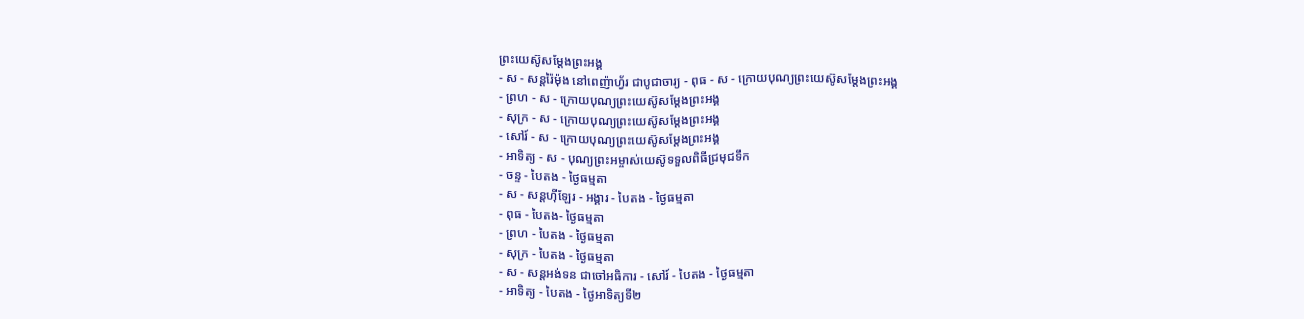ព្រះយេស៊ូសម្ដែងព្រះអង្គ
- ស - សន្ដរ៉ៃម៉ុង នៅពេញ៉ាហ្វ័រ ជាបូជាចារ្យ - ពុធ - ស - ក្រោយបុណ្យព្រះយេស៊ូសម្ដែងព្រះអង្គ
- ព្រហ - ស - ក្រោយបុណ្យព្រះយេស៊ូសម្ដែងព្រះអង្គ
- សុក្រ - ស - ក្រោយបុណ្យព្រះយេស៊ូសម្ដែងព្រះអង្គ
- សៅរ៍ - ស - ក្រោយបុណ្យព្រះយេស៊ូសម្ដែងព្រះអង្គ
- អាទិត្យ - ស - បុណ្យព្រះអម្ចាស់យេស៊ូទទួលពិធីជ្រមុជទឹក
- ចន្ទ - បៃតង - ថ្ងៃធម្មតា
- ស - សន្ដហ៊ីឡែរ - អង្គារ - បៃតង - ថ្ងៃធម្មតា
- ពុធ - បៃតង- ថ្ងៃធម្មតា
- ព្រហ - បៃតង - ថ្ងៃធម្មតា
- សុក្រ - បៃតង - ថ្ងៃធម្មតា
- ស - សន្ដអង់ទន ជាចៅអធិការ - សៅរ៍ - បៃតង - ថ្ងៃធម្មតា
- អាទិត្យ - បៃតង - ថ្ងៃអាទិត្យទី២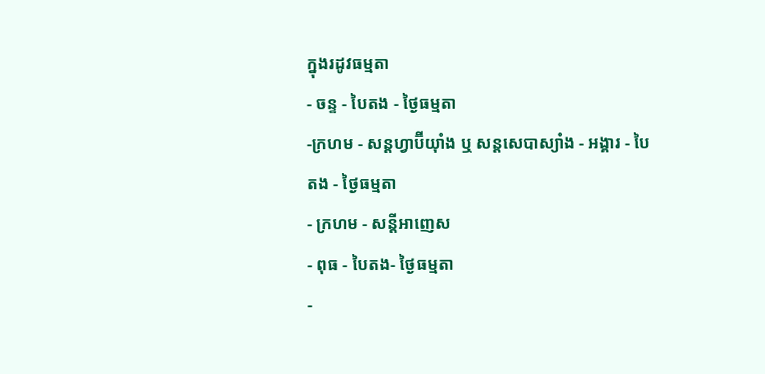ក្នុងរដូវធម្មតា
- ចន្ទ - បៃតង - ថ្ងៃធម្មតា
-ក្រហម - សន្ដហ្វាប៊ីយ៉ាំង ឬ សន្ដសេបាស្យាំង - អង្គារ - បៃតង - ថ្ងៃធម្មតា
- ក្រហម - សន្ដីអាញេស
- ពុធ - បៃតង- ថ្ងៃធម្មតា
-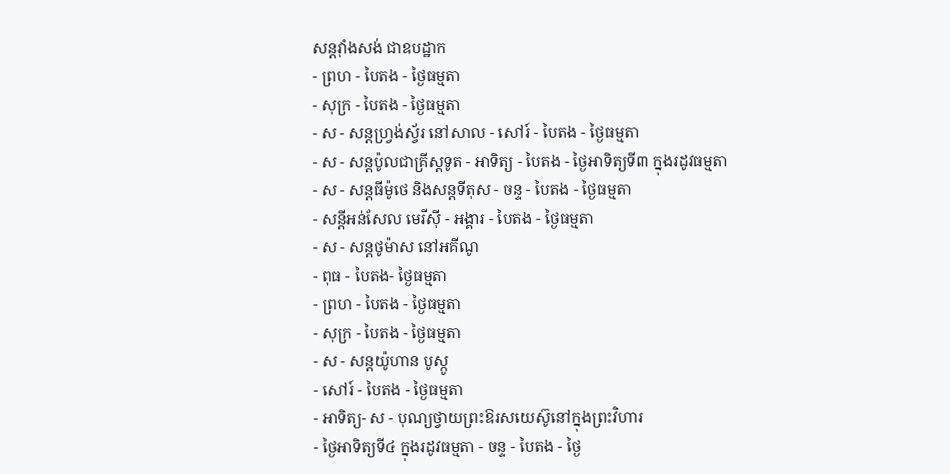សន្ដវ៉ាំងសង់ ជាឧបដ្ឋាក
- ព្រហ - បៃតង - ថ្ងៃធម្មតា
- សុក្រ - បៃតង - ថ្ងៃធម្មតា
- ស - សន្ដហ្វ្រង់ស្វ័រ នៅសាល - សៅរ៍ - បៃតង - ថ្ងៃធម្មតា
- ស - សន្ដប៉ូលជាគ្រីស្ដទូត - អាទិត្យ - បៃតង - ថ្ងៃអាទិត្យទី៣ ក្នុងរដូវធម្មតា
- ស - សន្ដធីម៉ូថេ និងសន្ដទីតុស - ចន្ទ - បៃតង - ថ្ងៃធម្មតា
- សន្ដីអន់សែល មេរីស៊ី - អង្គារ - បៃតង - ថ្ងៃធម្មតា
- ស - សន្ដថូម៉ាស នៅអគីណូ
- ពុធ - បៃតង- ថ្ងៃធម្មតា
- ព្រហ - បៃតង - ថ្ងៃធម្មតា
- សុក្រ - បៃតង - ថ្ងៃធម្មតា
- ស - សន្ដយ៉ូហាន បូស្កូ
- សៅរ៍ - បៃតង - ថ្ងៃធម្មតា
- អាទិត្យ- ស - បុណ្យថ្វាយព្រះឱរសយេស៊ូនៅក្នុងព្រះវិហារ
- ថ្ងៃអាទិត្យទី៤ ក្នុងរដូវធម្មតា - ចន្ទ - បៃតង - ថ្ងៃ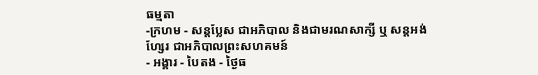ធម្មតា
-ក្រហម - សន្ដប្លែស ជាអភិបាល និងជាមរណសាក្សី ឬ សន្ដអង់ហ្សែរ ជាអភិបាលព្រះសហគមន៍
- អង្គារ - បៃតង - ថ្ងៃធ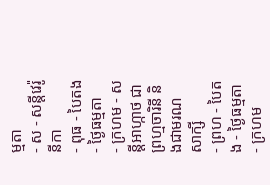ម្មតា
- ស - សន្ដីវេរ៉ូនីកា
- ពុធ - បៃតង- ថ្ងៃធម្មតា
- ក្រហម - សន្ដីអាហ្កាថ ជាព្រហ្មចារិនី និងជាមរណសាក្សី
- ព្រហ - បៃតង - ថ្ងៃធម្មតា
- ក្រហម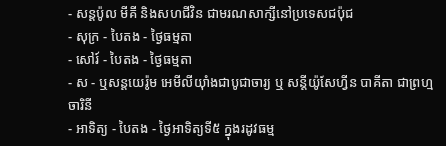- សន្ដប៉ូល មីគី និងសហជីវិន ជាមរណសាក្សីនៅប្រទេសជប៉ុជ
- សុក្រ - បៃតង - ថ្ងៃធម្មតា
- សៅរ៍ - បៃតង - ថ្ងៃធម្មតា
- ស - ឬសន្ដយេរ៉ូម អេមីលីយ៉ាំងជាបូជាចារ្យ ឬ សន្ដីយ៉ូសែហ្វីន បាគីតា ជាព្រហ្មចារិនី
- អាទិត្យ - បៃតង - ថ្ងៃអាទិត្យទី៥ ក្នុងរដូវធម្ម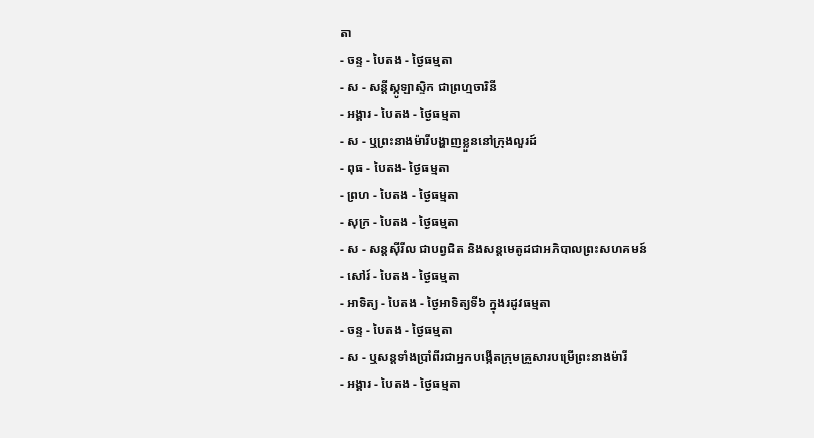តា
- ចន្ទ - បៃតង - ថ្ងៃធម្មតា
- ស - សន្ដីស្កូឡាស្ទិក ជាព្រហ្មចារិនី
- អង្គារ - បៃតង - ថ្ងៃធម្មតា
- ស - ឬព្រះនាងម៉ារីបង្ហាញខ្លួននៅក្រុងលួរដ៍
- ពុធ - បៃតង- ថ្ងៃធម្មតា
- ព្រហ - បៃតង - ថ្ងៃធម្មតា
- សុក្រ - បៃតង - ថ្ងៃធម្មតា
- ស - សន្ដស៊ីរីល ជាបព្វជិត និងសន្ដមេតូដជាអភិបាលព្រះសហគមន៍
- សៅរ៍ - បៃតង - ថ្ងៃធម្មតា
- អាទិត្យ - បៃតង - ថ្ងៃអាទិត្យទី៦ ក្នុងរដូវធម្មតា
- ចន្ទ - បៃតង - ថ្ងៃធម្មតា
- ស - ឬសន្ដទាំងប្រាំពីរជាអ្នកបង្កើតក្រុមគ្រួសារបម្រើព្រះនាងម៉ារី
- អង្គារ - បៃតង - ថ្ងៃធម្មតា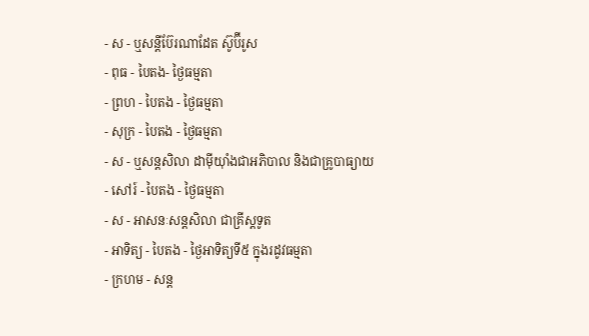- ស - ឬសន្ដីប៊ែរណាដែត ស៊ូប៊ីរូស
- ពុធ - បៃតង- ថ្ងៃធម្មតា
- ព្រហ - បៃតង - ថ្ងៃធម្មតា
- សុក្រ - បៃតង - ថ្ងៃធម្មតា
- ស - ឬសន្ដសិលា ដាម៉ីយ៉ាំងជាអភិបាល និងជាគ្រូបាធ្យាយ
- សៅរ៍ - បៃតង - ថ្ងៃធម្មតា
- ស - អាសនៈសន្ដសិលា ជាគ្រីស្ដទូត
- អាទិត្យ - បៃតង - ថ្ងៃអាទិត្យទី៥ ក្នុងរដូវធម្មតា
- ក្រហម - សន្ដ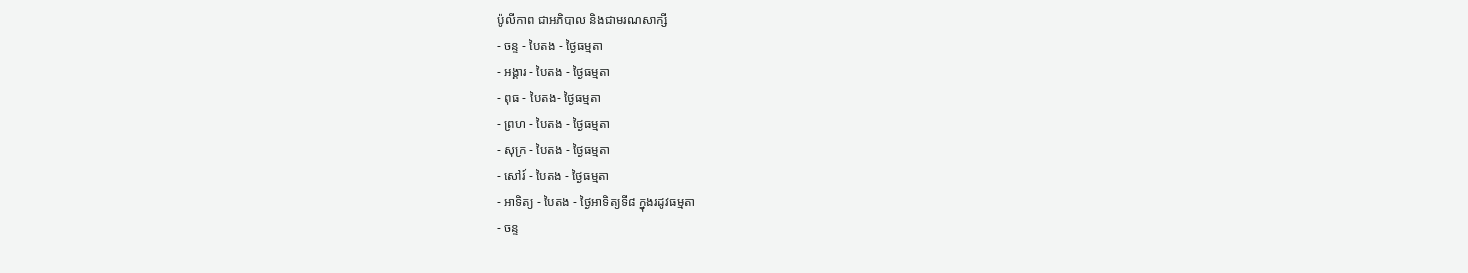ប៉ូលីកាព ជាអភិបាល និងជាមរណសាក្សី
- ចន្ទ - បៃតង - ថ្ងៃធម្មតា
- អង្គារ - បៃតង - ថ្ងៃធម្មតា
- ពុធ - បៃតង- ថ្ងៃធម្មតា
- ព្រហ - បៃតង - ថ្ងៃធម្មតា
- សុក្រ - បៃតង - ថ្ងៃធម្មតា
- សៅរ៍ - បៃតង - ថ្ងៃធម្មតា
- អាទិត្យ - បៃតង - ថ្ងៃអាទិត្យទី៨ ក្នុងរដូវធម្មតា
- ចន្ទ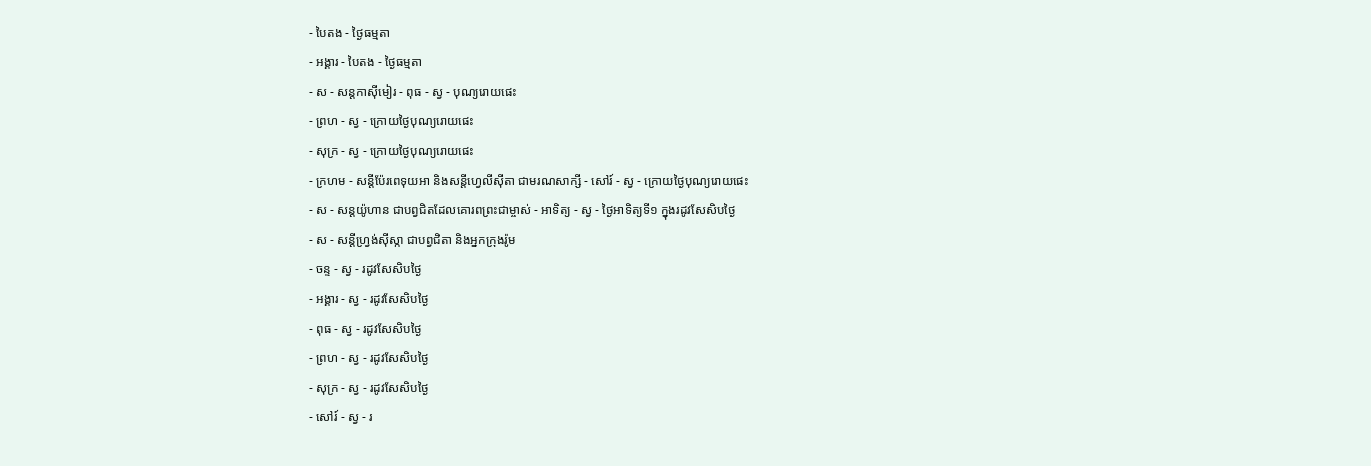- បៃតង - ថ្ងៃធម្មតា
- អង្គារ - បៃតង - ថ្ងៃធម្មតា
- ស - សន្ដកាស៊ីមៀរ - ពុធ - ស្វ - បុណ្យរោយផេះ
- ព្រហ - ស្វ - ក្រោយថ្ងៃបុណ្យរោយផេះ
- សុក្រ - ស្វ - ក្រោយថ្ងៃបុណ្យរោយផេះ
- ក្រហម - សន្ដីប៉ែរពេទុយអា និងសន្ដីហ្វេលីស៊ីតា ជាមរណសាក្សី - សៅរ៍ - ស្វ - ក្រោយថ្ងៃបុណ្យរោយផេះ
- ស - សន្ដយ៉ូហាន ជាបព្វជិតដែលគោរពព្រះជាម្ចាស់ - អាទិត្យ - ស្វ - ថ្ងៃអាទិត្យទី១ ក្នុងរដូវសែសិបថ្ងៃ
- ស - សន្ដីហ្វ្រង់ស៊ីស្កា ជាបព្វជិតា និងអ្នកក្រុងរ៉ូម
- ចន្ទ - ស្វ - រដូវសែសិបថ្ងៃ
- អង្គារ - ស្វ - រដូវសែសិបថ្ងៃ
- ពុធ - ស្វ - រដូវសែសិបថ្ងៃ
- ព្រហ - ស្វ - រដូវសែសិបថ្ងៃ
- សុក្រ - ស្វ - រដូវសែសិបថ្ងៃ
- សៅរ៍ - ស្វ - រ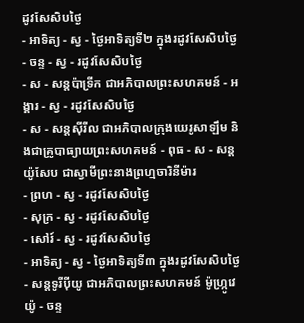ដូវសែសិបថ្ងៃ
- អាទិត្យ - ស្វ - ថ្ងៃអាទិត្យទី២ ក្នុងរដូវសែសិបថ្ងៃ
- ចន្ទ - ស្វ - រដូវសែសិបថ្ងៃ
- ស - សន្ដប៉ាទ្រីក ជាអភិបាលព្រះសហគមន៍ - អង្គារ - ស្វ - រដូវសែសិបថ្ងៃ
- ស - សន្ដស៊ីរីល ជាអភិបាលក្រុងយេរូសាឡឹម និងជាគ្រូបាធ្យាយព្រះសហគមន៍ - ពុធ - ស - សន្ដយ៉ូសែប ជាស្វាមីព្រះនាងព្រហ្មចារិនីម៉ារ
- ព្រហ - ស្វ - រដូវសែសិបថ្ងៃ
- សុក្រ - ស្វ - រដូវសែសិបថ្ងៃ
- សៅរ៍ - ស្វ - រដូវសែសិបថ្ងៃ
- អាទិត្យ - ស្វ - ថ្ងៃអាទិត្យទី៣ ក្នុងរដូវសែសិបថ្ងៃ
- សន្ដទូរីប៉ីយូ ជាអភិបាលព្រះសហគមន៍ ម៉ូហ្ក្រូវេយ៉ូ - ចន្ទ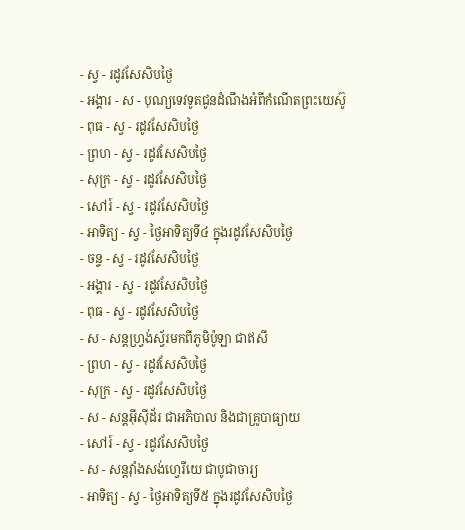- ស្វ - រដូវសែសិបថ្ងៃ
- អង្គារ - ស - បុណ្យទេវទូតជូនដំណឹងអំពីកំណើតព្រះយេស៊ូ
- ពុធ - ស្វ - រដូវសែសិបថ្ងៃ
- ព្រហ - ស្វ - រដូវសែសិបថ្ងៃ
- សុក្រ - ស្វ - រដូវសែសិបថ្ងៃ
- សៅរ៍ - ស្វ - រដូវសែសិបថ្ងៃ
- អាទិត្យ - ស្វ - ថ្ងៃអាទិត្យទី៤ ក្នុងរដូវសែសិបថ្ងៃ
- ចន្ទ - ស្វ - រដូវសែសិបថ្ងៃ
- អង្គារ - ស្វ - រដូវសែសិបថ្ងៃ
- ពុធ - ស្វ - រដូវសែសិបថ្ងៃ
- ស - សន្ដហ្វ្រង់ស្វ័រមកពីភូមិប៉ូឡា ជាឥសី
- ព្រហ - ស្វ - រដូវសែសិបថ្ងៃ
- សុក្រ - ស្វ - រដូវសែសិបថ្ងៃ
- ស - សន្ដអ៊ីស៊ីដ័រ ជាអភិបាល និងជាគ្រូបាធ្យាយ
- សៅរ៍ - ស្វ - រដូវសែសិបថ្ងៃ
- ស - សន្ដវ៉ាំងសង់ហ្វេរីយេ ជាបូជាចារ្យ
- អាទិត្យ - ស្វ - ថ្ងៃអាទិត្យទី៥ ក្នុងរដូវសែសិបថ្ងៃ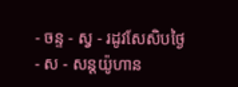- ចន្ទ - ស្វ - រដូវសែសិបថ្ងៃ
- ស - សន្ដយ៉ូហាន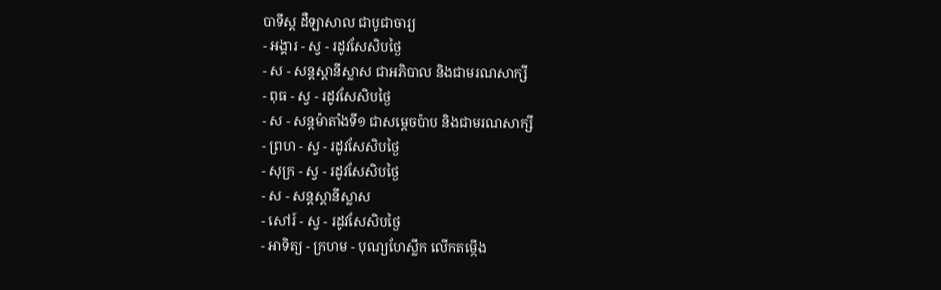បាទីស្ដ ដឺឡាសាល ជាបូជាចារ្យ
- អង្គារ - ស្វ - រដូវសែសិបថ្ងៃ
- ស - សន្ដស្ដានីស្លាស ជាអភិបាល និងជាមរណសាក្សី
- ពុធ - ស្វ - រដូវសែសិបថ្ងៃ
- ស - សន្ដម៉ាតាំងទី១ ជាសម្ដេចប៉ាប និងជាមរណសាក្សី
- ព្រហ - ស្វ - រដូវសែសិបថ្ងៃ
- សុក្រ - ស្វ - រដូវសែសិបថ្ងៃ
- ស - សន្ដស្ដានីស្លាស
- សៅរ៍ - ស្វ - រដូវសែសិបថ្ងៃ
- អាទិត្យ - ក្រហម - បុណ្យហែស្លឹក លើកតម្កើង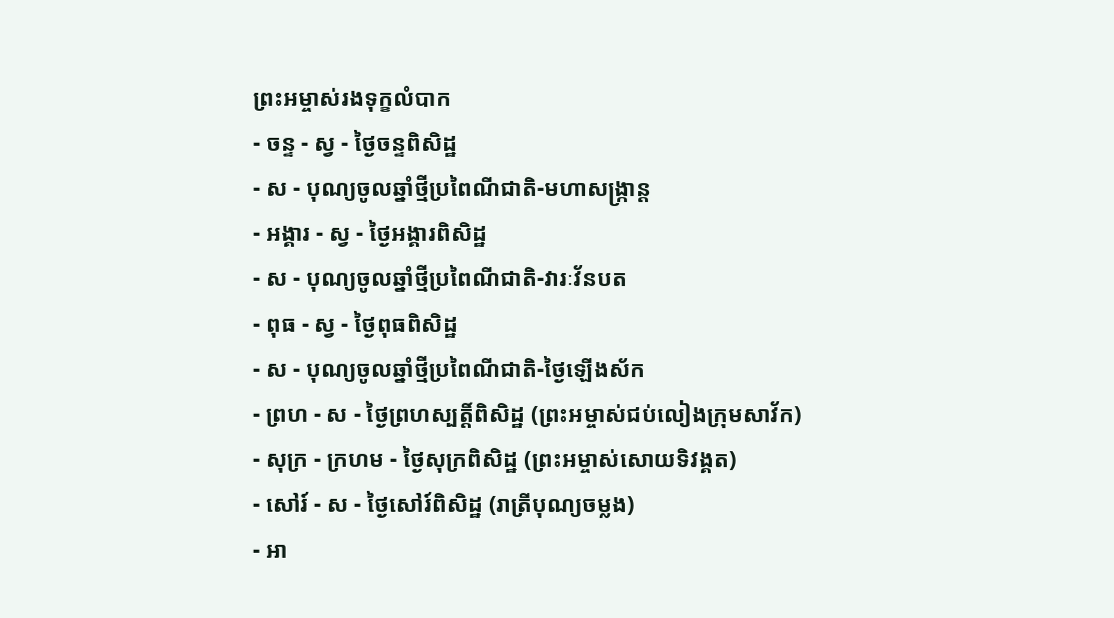ព្រះអម្ចាស់រងទុក្ខលំបាក
- ចន្ទ - ស្វ - ថ្ងៃចន្ទពិសិដ្ឋ
- ស - បុណ្យចូលឆ្នាំថ្មីប្រពៃណីជាតិ-មហាសង្រ្កាន្ដ
- អង្គារ - ស្វ - ថ្ងៃអង្គារពិសិដ្ឋ
- ស - បុណ្យចូលឆ្នាំថ្មីប្រពៃណីជាតិ-វារៈវ័នបត
- ពុធ - ស្វ - ថ្ងៃពុធពិសិដ្ឋ
- ស - បុណ្យចូលឆ្នាំថ្មីប្រពៃណីជាតិ-ថ្ងៃឡើងស័ក
- ព្រហ - ស - ថ្ងៃព្រហស្បត្ដិ៍ពិសិដ្ឋ (ព្រះអម្ចាស់ជប់លៀងក្រុមសាវ័ក)
- សុក្រ - ក្រហម - ថ្ងៃសុក្រពិសិដ្ឋ (ព្រះអម្ចាស់សោយទិវង្គត)
- សៅរ៍ - ស - ថ្ងៃសៅរ៍ពិសិដ្ឋ (រាត្រីបុណ្យចម្លង)
- អា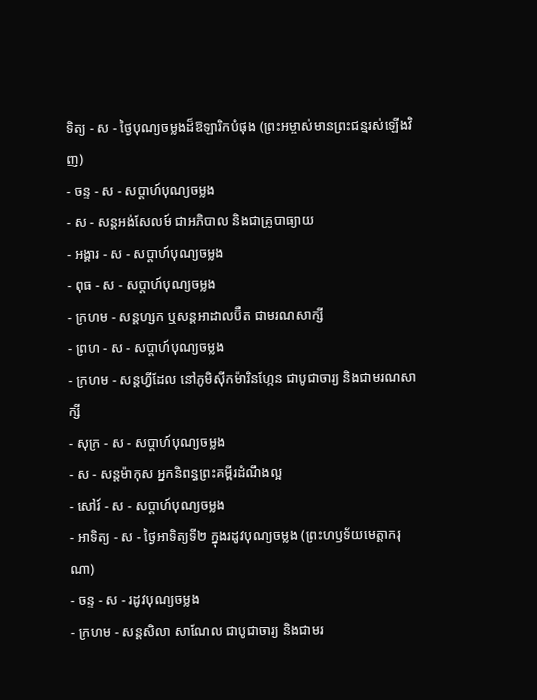ទិត្យ - ស - ថ្ងៃបុណ្យចម្លងដ៏ឱឡារិកបំផុង (ព្រះអម្ចាស់មានព្រះជន្មរស់ឡើងវិញ)
- ចន្ទ - ស - សប្ដាហ៍បុណ្យចម្លង
- ស - សន្ដអង់សែលម៍ ជាអភិបាល និងជាគ្រូបាធ្យាយ
- អង្គារ - ស - សប្ដាហ៍បុណ្យចម្លង
- ពុធ - ស - សប្ដាហ៍បុណ្យចម្លង
- ក្រហម - សន្ដហ្សក ឬសន្ដអាដាលប៊ឺត ជាមរណសាក្សី
- ព្រហ - ស - សប្ដាហ៍បុណ្យចម្លង
- ក្រហម - សន្ដហ្វីដែល នៅភូមិស៊ីកម៉ារិនហ្កែន ជាបូជាចារ្យ និងជាមរណសាក្សី
- សុក្រ - ស - សប្ដាហ៍បុណ្យចម្លង
- ស - សន្ដម៉ាកុស អ្នកនិពន្ធព្រះគម្ពីរដំណឹងល្អ
- សៅរ៍ - ស - សប្ដាហ៍បុណ្យចម្លង
- អាទិត្យ - ស - ថ្ងៃអាទិត្យទី២ ក្នុងរដូវបុណ្យចម្លង (ព្រះហឫទ័យមេត្ដាករុណា)
- ចន្ទ - ស - រដូវបុណ្យចម្លង
- ក្រហម - សន្ដសិលា សាណែល ជាបូជាចារ្យ និងជាមរ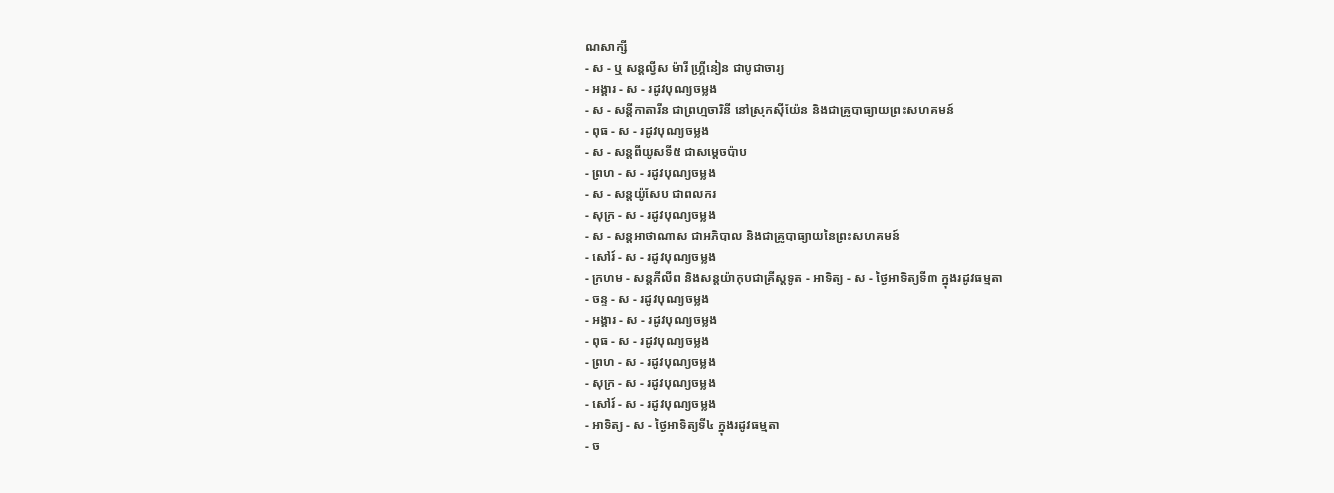ណសាក្សី
- ស - ឬ សន្ដល្វីស ម៉ារី ហ្គ្រីនៀន ជាបូជាចារ្យ
- អង្គារ - ស - រដូវបុណ្យចម្លង
- ស - សន្ដីកាតារីន ជាព្រហ្មចារិនី នៅស្រុកស៊ីយ៉ែន និងជាគ្រូបាធ្យាយព្រះសហគមន៍
- ពុធ - ស - រដូវបុណ្យចម្លង
- ស - សន្ដពីយូសទី៥ ជាសម្ដេចប៉ាប
- ព្រហ - ស - រដូវបុណ្យចម្លង
- ស - សន្ដយ៉ូសែប ជាពលករ
- សុក្រ - ស - រដូវបុណ្យចម្លង
- ស - សន្ដអាថាណាស ជាអភិបាល និងជាគ្រូបាធ្យាយនៃព្រះសហគមន៍
- សៅរ៍ - ស - រដូវបុណ្យចម្លង
- ក្រហម - សន្ដភីលីព និងសន្ដយ៉ាកុបជាគ្រីស្ដទូត - អាទិត្យ - ស - ថ្ងៃអាទិត្យទី៣ ក្នុងរដូវធម្មតា
- ចន្ទ - ស - រដូវបុណ្យចម្លង
- អង្គារ - ស - រដូវបុណ្យចម្លង
- ពុធ - ស - រដូវបុណ្យចម្លង
- ព្រហ - ស - រដូវបុណ្យចម្លង
- សុក្រ - ស - រដូវបុណ្យចម្លង
- សៅរ៍ - ស - រដូវបុណ្យចម្លង
- អាទិត្យ - ស - ថ្ងៃអាទិត្យទី៤ ក្នុងរដូវធម្មតា
- ច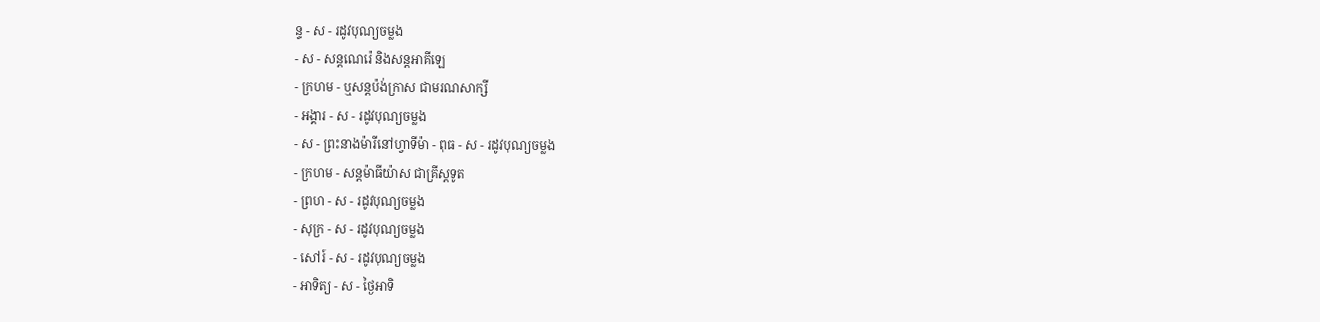ន្ទ - ស - រដូវបុណ្យចម្លង
- ស - សន្ដណេរ៉េ និងសន្ដអាគីឡេ
- ក្រហម - ឬសន្ដប៉ង់ក្រាស ជាមរណសាក្សី
- អង្គារ - ស - រដូវបុណ្យចម្លង
- ស - ព្រះនាងម៉ារីនៅហ្វាទីម៉ា - ពុធ - ស - រដូវបុណ្យចម្លង
- ក្រហម - សន្ដម៉ាធីយ៉ាស ជាគ្រីស្ដទូត
- ព្រហ - ស - រដូវបុណ្យចម្លង
- សុក្រ - ស - រដូវបុណ្យចម្លង
- សៅរ៍ - ស - រដូវបុណ្យចម្លង
- អាទិត្យ - ស - ថ្ងៃអាទិ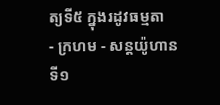ត្យទី៥ ក្នុងរដូវធម្មតា
- ក្រហម - សន្ដយ៉ូហានទី១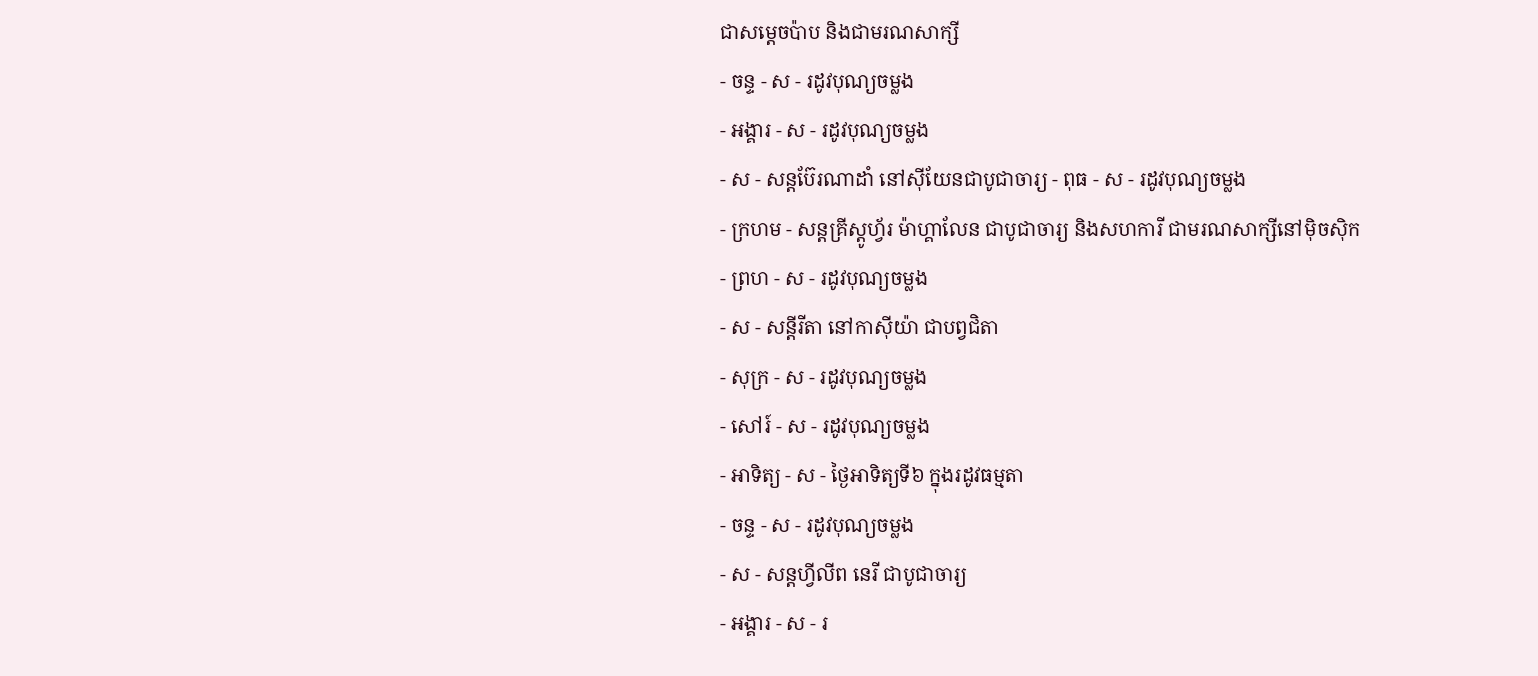ជាសម្ដេចប៉ាប និងជាមរណសាក្សី
- ចន្ទ - ស - រដូវបុណ្យចម្លង
- អង្គារ - ស - រដូវបុណ្យចម្លង
- ស - សន្ដប៊ែរណាដាំ នៅស៊ីយែនជាបូជាចារ្យ - ពុធ - ស - រដូវបុណ្យចម្លង
- ក្រហម - សន្ដគ្រីស្ដូហ្វ័រ ម៉ាហ្គាលែន ជាបូជាចារ្យ និងសហការី ជាមរណសាក្សីនៅម៉ិចស៊ិក
- ព្រហ - ស - រដូវបុណ្យចម្លង
- ស - សន្ដីរីតា នៅកាស៊ីយ៉ា ជាបព្វជិតា
- សុក្រ - ស - រដូវបុណ្យចម្លង
- សៅរ៍ - ស - រដូវបុណ្យចម្លង
- អាទិត្យ - ស - ថ្ងៃអាទិត្យទី៦ ក្នុងរដូវធម្មតា
- ចន្ទ - ស - រដូវបុណ្យចម្លង
- ស - សន្ដហ្វីលីព នេរី ជាបូជាចារ្យ
- អង្គារ - ស - រ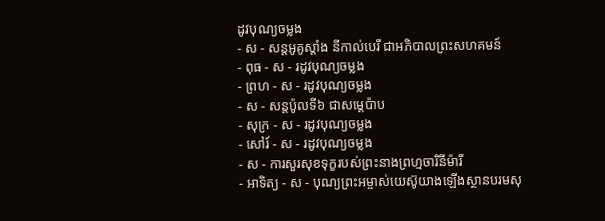ដូវបុណ្យចម្លង
- ស - សន្ដអូគូស្ដាំង នីកាល់បេរី ជាអភិបាលព្រះសហគមន៍
- ពុធ - ស - រដូវបុណ្យចម្លង
- ព្រហ - ស - រដូវបុណ្យចម្លង
- ស - សន្ដប៉ូលទី៦ ជាសម្ដេប៉ាប
- សុក្រ - ស - រដូវបុណ្យចម្លង
- សៅរ៍ - ស - រដូវបុណ្យចម្លង
- ស - ការសួរសុខទុក្ខរបស់ព្រះនាងព្រហ្មចារិនីម៉ារី
- អាទិត្យ - ស - បុណ្យព្រះអម្ចាស់យេស៊ូយាងឡើងស្ថានបរមសុ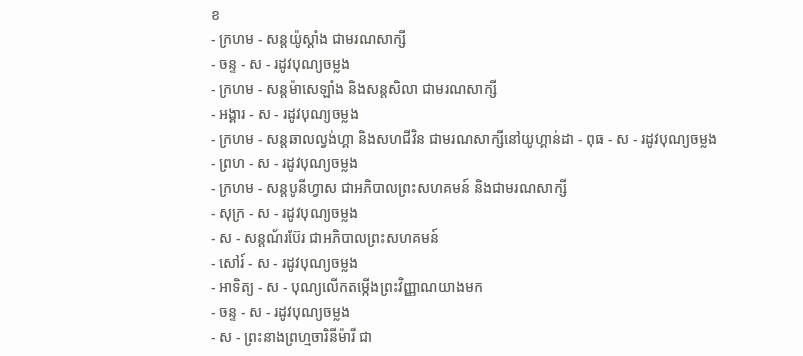ខ
- ក្រហម - សន្ដយ៉ូស្ដាំង ជាមរណសាក្សី
- ចន្ទ - ស - រដូវបុណ្យចម្លង
- ក្រហម - សន្ដម៉ាសេឡាំង និងសន្ដសិលា ជាមរណសាក្សី
- អង្គារ - ស - រដូវបុណ្យចម្លង
- ក្រហម - សន្ដឆាលល្វង់ហ្គា និងសហជីវិន ជាមរណសាក្សីនៅយូហ្គាន់ដា - ពុធ - ស - រដូវបុណ្យចម្លង
- ព្រហ - ស - រដូវបុណ្យចម្លង
- ក្រហម - សន្ដបូនីហ្វាស ជាអភិបាលព្រះសហគមន៍ និងជាមរណសាក្សី
- សុក្រ - ស - រដូវបុណ្យចម្លង
- ស - សន្ដណ័រប៊ែរ ជាអភិបាលព្រះសហគមន៍
- សៅរ៍ - ស - រដូវបុណ្យចម្លង
- អាទិត្យ - ស - បុណ្យលើកតម្កើងព្រះវិញ្ញាណយាងមក
- ចន្ទ - ស - រដូវបុណ្យចម្លង
- ស - ព្រះនាងព្រហ្មចារិនីម៉ារី ជា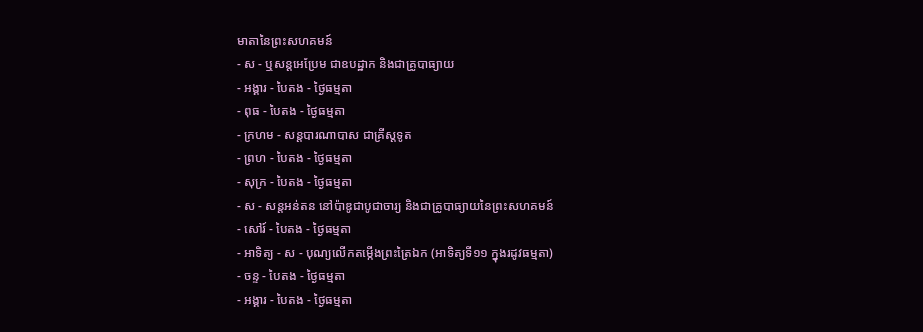មាតានៃព្រះសហគមន៍
- ស - ឬសន្ដអេប្រែម ជាឧបដ្ឋាក និងជាគ្រូបាធ្យាយ
- អង្គារ - បៃតង - ថ្ងៃធម្មតា
- ពុធ - បៃតង - ថ្ងៃធម្មតា
- ក្រហម - សន្ដបារណាបាស ជាគ្រីស្ដទូត
- ព្រហ - បៃតង - ថ្ងៃធម្មតា
- សុក្រ - បៃតង - ថ្ងៃធម្មតា
- ស - សន្ដអន់តន នៅប៉ាឌូជាបូជាចារ្យ និងជាគ្រូបាធ្យាយនៃព្រះសហគមន៍
- សៅរ៍ - បៃតង - ថ្ងៃធម្មតា
- អាទិត្យ - ស - បុណ្យលើកតម្កើងព្រះត្រៃឯក (អាទិត្យទី១១ ក្នុងរដូវធម្មតា)
- ចន្ទ - បៃតង - ថ្ងៃធម្មតា
- អង្គារ - បៃតង - ថ្ងៃធម្មតា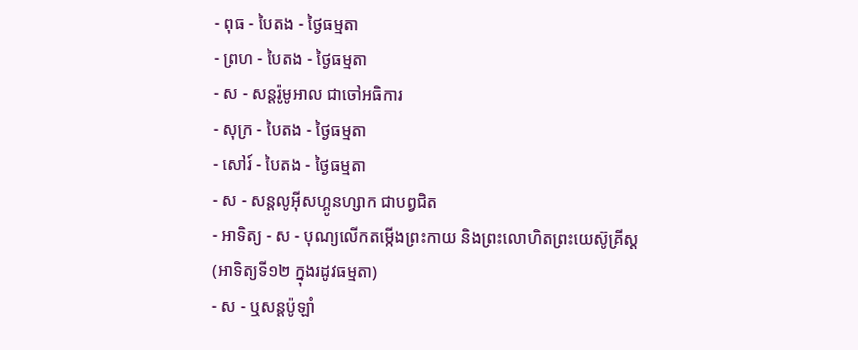- ពុធ - បៃតង - ថ្ងៃធម្មតា
- ព្រហ - បៃតង - ថ្ងៃធម្មតា
- ស - សន្ដរ៉ូមូអាល ជាចៅអធិការ
- សុក្រ - បៃតង - ថ្ងៃធម្មតា
- សៅរ៍ - បៃតង - ថ្ងៃធម្មតា
- ស - សន្ដលូអ៊ីសហ្គូនហ្សាក ជាបព្វជិត
- អាទិត្យ - ស - បុណ្យលើកតម្កើងព្រះកាយ និងព្រះលោហិតព្រះយេស៊ូគ្រីស្ដ
(អាទិត្យទី១២ ក្នុងរដូវធម្មតា)
- ស - ឬសន្ដប៉ូឡាំ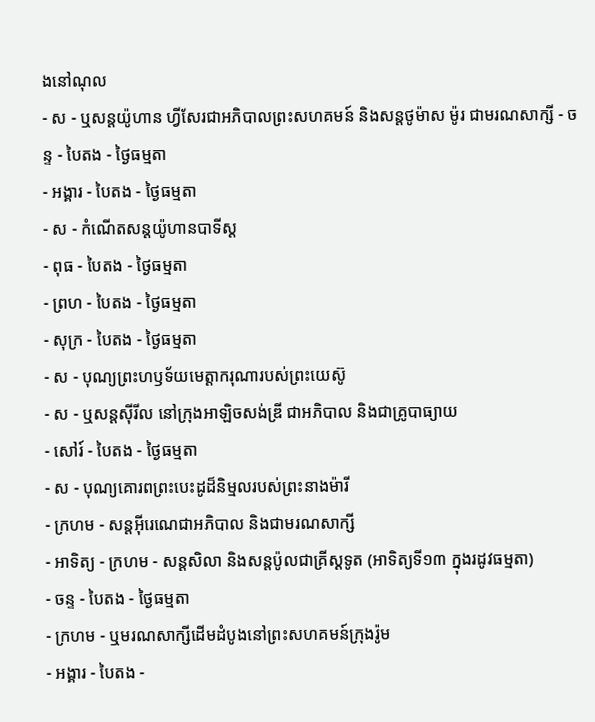ងនៅណុល
- ស - ឬសន្ដយ៉ូហាន ហ្វីសែរជាអភិបាលព្រះសហគមន៍ និងសន្ដថូម៉ាស ម៉ូរ ជាមរណសាក្សី - ចន្ទ - បៃតង - ថ្ងៃធម្មតា
- អង្គារ - បៃតង - ថ្ងៃធម្មតា
- ស - កំណើតសន្ដយ៉ូហានបាទីស្ដ
- ពុធ - បៃតង - ថ្ងៃធម្មតា
- ព្រហ - បៃតង - ថ្ងៃធម្មតា
- សុក្រ - បៃតង - ថ្ងៃធម្មតា
- ស - បុណ្យព្រះហឫទ័យមេត្ដាករុណារបស់ព្រះយេស៊ូ
- ស - ឬសន្ដស៊ីរីល នៅក្រុងអាឡិចសង់ឌ្រី ជាអភិបាល និងជាគ្រូបាធ្យាយ
- សៅរ៍ - បៃតង - ថ្ងៃធម្មតា
- ស - បុណ្យគោរពព្រះបេះដូដ៏និម្មលរបស់ព្រះនាងម៉ារី
- ក្រហម - សន្ដអ៊ីរេណេជាអភិបាល និងជាមរណសាក្សី
- អាទិត្យ - ក្រហម - សន្ដសិលា និងសន្ដប៉ូលជាគ្រីស្ដទូត (អាទិត្យទី១៣ ក្នុងរដូវធម្មតា)
- ចន្ទ - បៃតង - ថ្ងៃធម្មតា
- ក្រហម - ឬមរណសាក្សីដើមដំបូងនៅព្រះសហគមន៍ក្រុងរ៉ូម
- អង្គារ - បៃតង -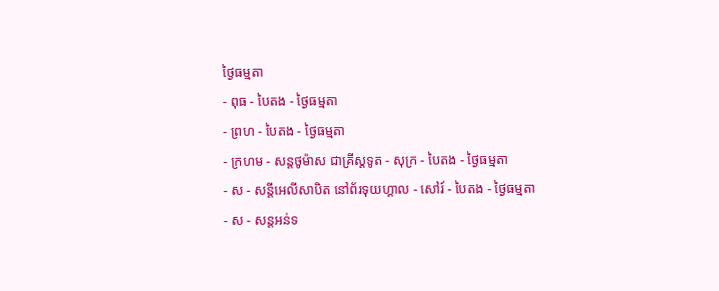ថ្ងៃធម្មតា
- ពុធ - បៃតង - ថ្ងៃធម្មតា
- ព្រហ - បៃតង - ថ្ងៃធម្មតា
- ក្រហម - សន្ដថូម៉ាស ជាគ្រីស្ដទូត - សុក្រ - បៃតង - ថ្ងៃធម្មតា
- ស - សន្ដីអេលីសាបិត នៅព័រទុយហ្គាល - សៅរ៍ - បៃតង - ថ្ងៃធម្មតា
- ស - សន្ដអន់ទ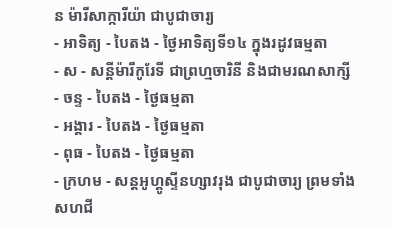ន ម៉ារីសាក្ការីយ៉ា ជាបូជាចារ្យ
- អាទិត្យ - បៃតង - ថ្ងៃអាទិត្យទី១៤ ក្នុងរដូវធម្មតា
- ស - សន្ដីម៉ារីកូរែទី ជាព្រហ្មចារិនី និងជាមរណសាក្សី - ចន្ទ - បៃតង - ថ្ងៃធម្មតា
- អង្គារ - បៃតង - ថ្ងៃធម្មតា
- ពុធ - បៃតង - ថ្ងៃធម្មតា
- ក្រហម - សន្ដអូហ្គូស្ទីនហ្សាវរុង ជាបូជាចារ្យ ព្រមទាំងសហជី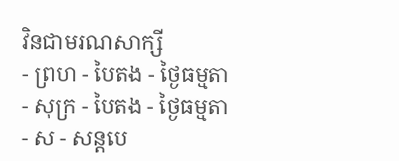វិនជាមរណសាក្សី
- ព្រហ - បៃតង - ថ្ងៃធម្មតា
- សុក្រ - បៃតង - ថ្ងៃធម្មតា
- ស - សន្ដបេ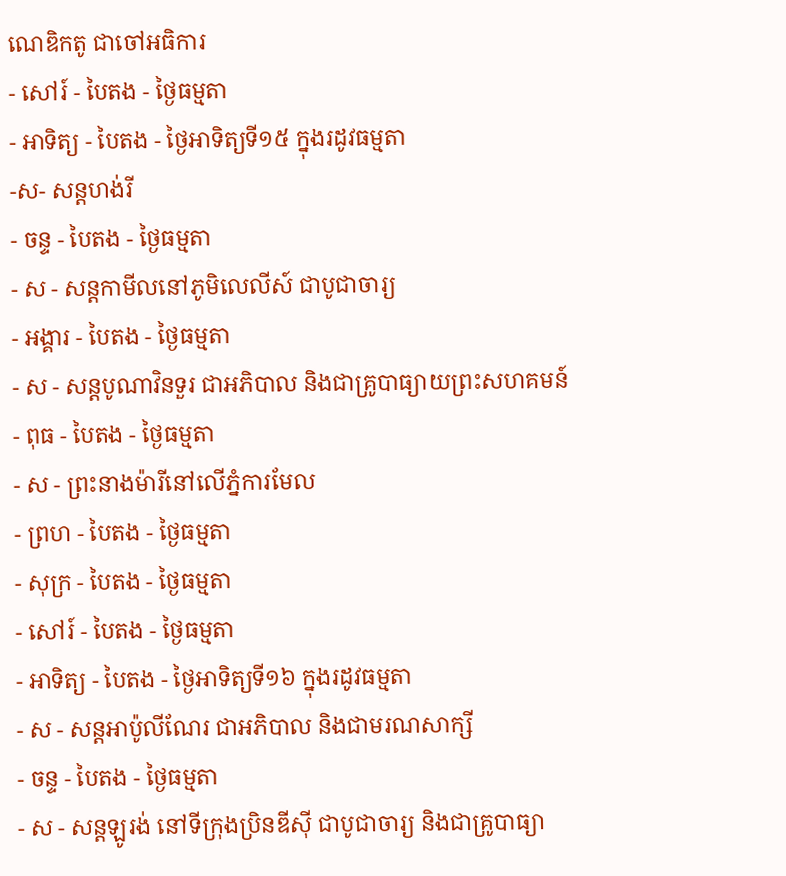ណេឌិកតូ ជាចៅអធិការ
- សៅរ៍ - បៃតង - ថ្ងៃធម្មតា
- អាទិត្យ - បៃតង - ថ្ងៃអាទិត្យទី១៥ ក្នុងរដូវធម្មតា
-ស- សន្ដហង់រី
- ចន្ទ - បៃតង - ថ្ងៃធម្មតា
- ស - សន្ដកាមីលនៅភូមិលេលីស៍ ជាបូជាចារ្យ
- អង្គារ - បៃតង - ថ្ងៃធម្មតា
- ស - សន្ដបូណាវិនទួរ ជាអភិបាល និងជាគ្រូបាធ្យាយព្រះសហគមន៍
- ពុធ - បៃតង - ថ្ងៃធម្មតា
- ស - ព្រះនាងម៉ារីនៅលើភ្នំការមែល
- ព្រហ - បៃតង - ថ្ងៃធម្មតា
- សុក្រ - បៃតង - ថ្ងៃធម្មតា
- សៅរ៍ - បៃតង - ថ្ងៃធម្មតា
- អាទិត្យ - បៃតង - ថ្ងៃអាទិត្យទី១៦ ក្នុងរដូវធម្មតា
- ស - សន្ដអាប៉ូលីណែរ ជាអភិបាល និងជាមរណសាក្សី
- ចន្ទ - បៃតង - ថ្ងៃធម្មតា
- ស - សន្ដឡូរង់ នៅទីក្រុងប្រិនឌីស៊ី ជាបូជាចារ្យ និងជាគ្រូបាធ្យា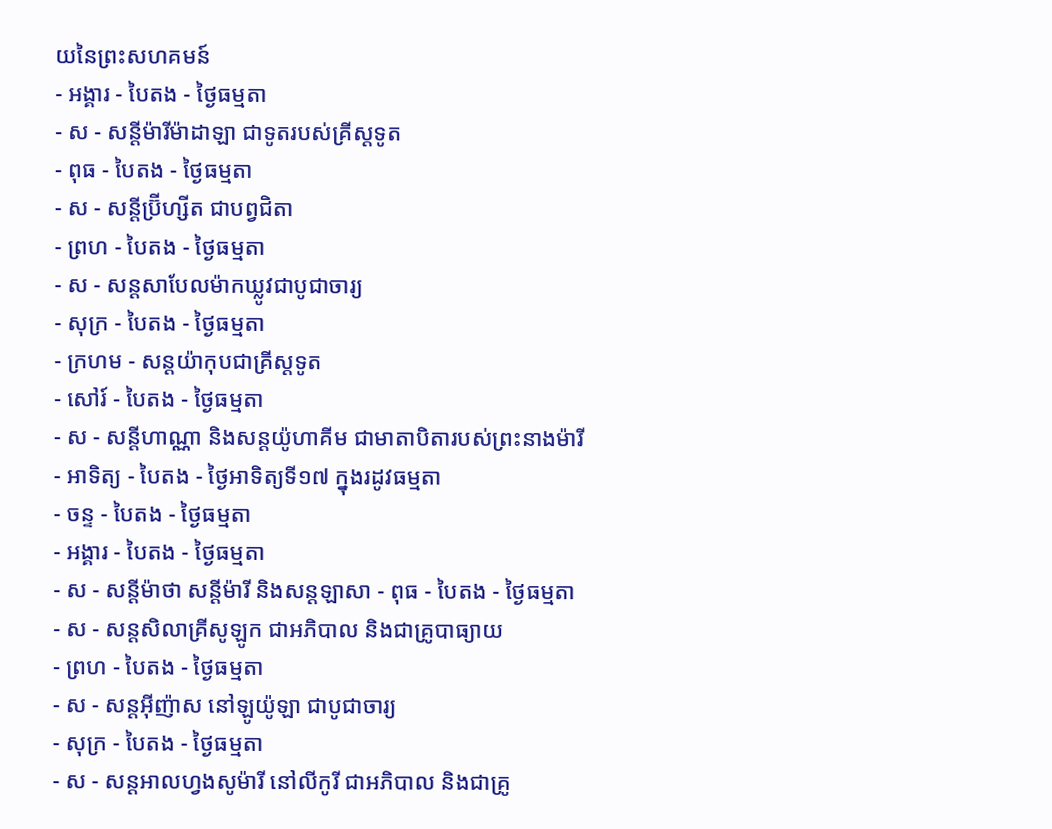យនៃព្រះសហគមន៍
- អង្គារ - បៃតង - ថ្ងៃធម្មតា
- ស - សន្ដីម៉ារីម៉ាដាឡា ជាទូតរបស់គ្រីស្ដទូត
- ពុធ - បៃតង - ថ្ងៃធម្មតា
- ស - សន្ដីប្រ៊ីហ្សីត ជាបព្វជិតា
- ព្រហ - បៃតង - ថ្ងៃធម្មតា
- ស - សន្ដសាបែលម៉ាកឃ្លូវជាបូជាចារ្យ
- សុក្រ - បៃតង - ថ្ងៃធម្មតា
- ក្រហម - សន្ដយ៉ាកុបជាគ្រីស្ដទូត
- សៅរ៍ - បៃតង - ថ្ងៃធម្មតា
- ស - សន្ដីហាណ្ណា និងសន្ដយ៉ូហាគីម ជាមាតាបិតារបស់ព្រះនាងម៉ារី
- អាទិត្យ - បៃតង - ថ្ងៃអាទិត្យទី១៧ ក្នុងរដូវធម្មតា
- ចន្ទ - បៃតង - ថ្ងៃធម្មតា
- អង្គារ - បៃតង - ថ្ងៃធម្មតា
- ស - សន្ដីម៉ាថា សន្ដីម៉ារី និងសន្ដឡាសា - ពុធ - បៃតង - ថ្ងៃធម្មតា
- ស - សន្ដសិលាគ្រីសូឡូក ជាអភិបាល និងជាគ្រូបាធ្យាយ
- ព្រហ - បៃតង - ថ្ងៃធម្មតា
- ស - សន្ដអ៊ីញ៉ាស នៅឡូយ៉ូឡា ជាបូជាចារ្យ
- សុក្រ - បៃតង - ថ្ងៃធម្មតា
- ស - សន្ដអាលហ្វងសូម៉ារី នៅលីកូរី ជាអភិបាល និងជាគ្រូ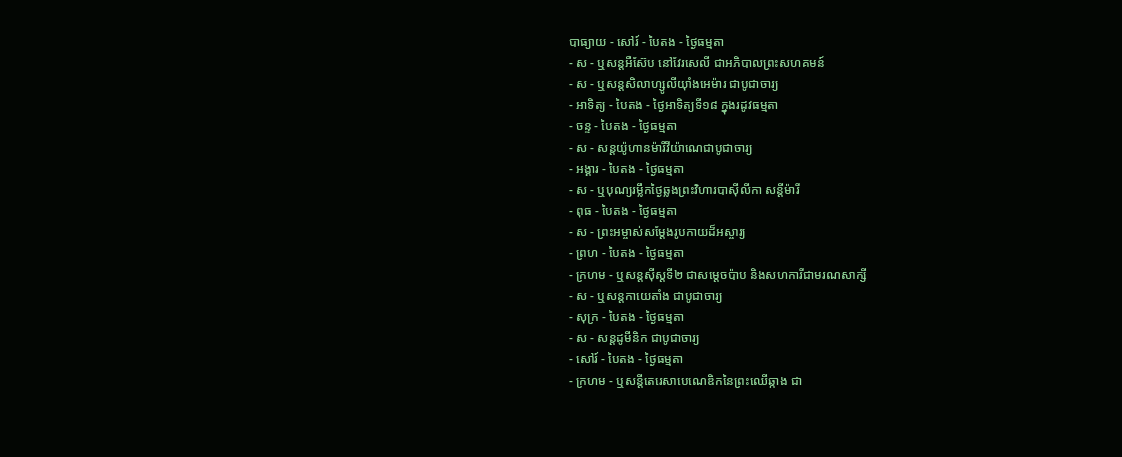បាធ្យាយ - សៅរ៍ - បៃតង - ថ្ងៃធម្មតា
- ស - ឬសន្ដអឺស៊ែប នៅវែរសេលី ជាអភិបាលព្រះសហគមន៍
- ស - ឬសន្ដសិលាហ្សូលីយ៉ាំងអេម៉ារ ជាបូជាចារ្យ
- អាទិត្យ - បៃតង - ថ្ងៃអាទិត្យទី១៨ ក្នុងរដូវធម្មតា
- ចន្ទ - បៃតង - ថ្ងៃធម្មតា
- ស - សន្ដយ៉ូហានម៉ារីវីយ៉ាណេជាបូជាចារ្យ
- អង្គារ - បៃតង - ថ្ងៃធម្មតា
- ស - ឬបុណ្យរម្លឹកថ្ងៃឆ្លងព្រះវិហារបាស៊ីលីកា សន្ដីម៉ារី
- ពុធ - បៃតង - ថ្ងៃធម្មតា
- ស - ព្រះអម្ចាស់សម្ដែងរូបកាយដ៏អស្ចារ្យ
- ព្រហ - បៃតង - ថ្ងៃធម្មតា
- ក្រហម - ឬសន្ដស៊ីស្ដទី២ ជាសម្ដេចប៉ាប និងសហការីជាមរណសាក្សី
- ស - ឬសន្ដកាយេតាំង ជាបូជាចារ្យ
- សុក្រ - បៃតង - ថ្ងៃធម្មតា
- ស - សន្ដដូមីនិក ជាបូជាចារ្យ
- សៅរ៍ - បៃតង - ថ្ងៃធម្មតា
- ក្រហម - ឬសន្ដីតេរេសាបេណេឌិកនៃព្រះឈើឆ្កាង ជា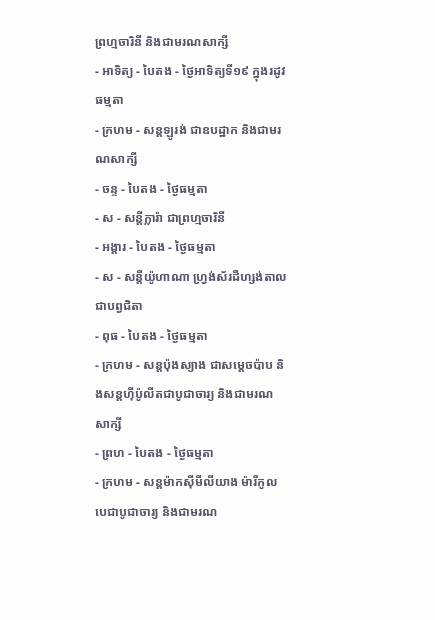ព្រហ្មចារិនី និងជាមរណសាក្សី
- អាទិត្យ - បៃតង - ថ្ងៃអាទិត្យទី១៩ ក្នុងរដូវធម្មតា
- ក្រហម - សន្ដឡូរង់ ជាឧបដ្ឋាក និងជាមរណសាក្សី
- ចន្ទ - បៃតង - ថ្ងៃធម្មតា
- ស - សន្ដីក្លារ៉ា ជាព្រហ្មចារិនី
- អង្គារ - បៃតង - ថ្ងៃធម្មតា
- ស - សន្ដីយ៉ូហាណា ហ្វ្រង់ស័រដឺហ្សង់តាលជាបព្វជិតា
- ពុធ - បៃតង - ថ្ងៃធម្មតា
- ក្រហម - សន្ដប៉ុងស្យាង ជាសម្ដេចប៉ាប និងសន្ដហ៊ីប៉ូលីតជាបូជាចារ្យ និងជាមរណសាក្សី
- ព្រហ - បៃតង - ថ្ងៃធម្មតា
- ក្រហម - សន្ដម៉ាកស៊ីមីលីយាង ម៉ារីកូលបេជាបូជាចារ្យ និងជាមរណ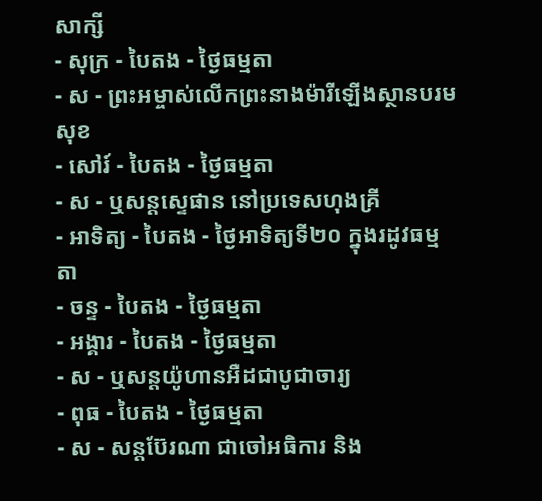សាក្សី
- សុក្រ - បៃតង - ថ្ងៃធម្មតា
- ស - ព្រះអម្ចាស់លើកព្រះនាងម៉ារីឡើងស្ថានបរមសុខ
- សៅរ៍ - បៃតង - ថ្ងៃធម្មតា
- ស - ឬសន្ដស្ទេផាន នៅប្រទេសហុងគ្រី
- អាទិត្យ - បៃតង - ថ្ងៃអាទិត្យទី២០ ក្នុងរដូវធម្មតា
- ចន្ទ - បៃតង - ថ្ងៃធម្មតា
- អង្គារ - បៃតង - ថ្ងៃធម្មតា
- ស - ឬសន្ដយ៉ូហានអឺដជាបូជាចារ្យ
- ពុធ - បៃតង - ថ្ងៃធម្មតា
- ស - សន្ដប៊ែរណា ជាចៅអធិការ និង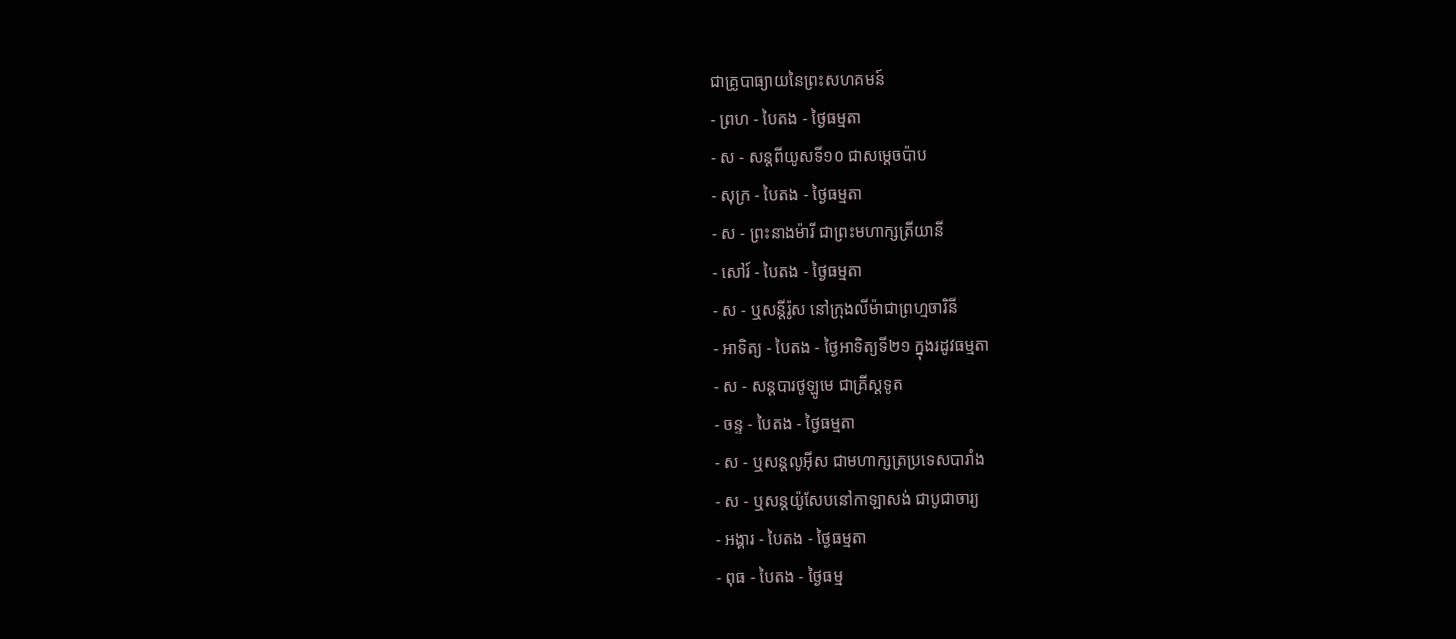ជាគ្រូបាធ្យាយនៃព្រះសហគមន៍
- ព្រហ - បៃតង - ថ្ងៃធម្មតា
- ស - សន្ដពីយូសទី១០ ជាសម្ដេចប៉ាប
- សុក្រ - បៃតង - ថ្ងៃធម្មតា
- ស - ព្រះនាងម៉ារី ជាព្រះមហាក្សត្រីយានី
- សៅរ៍ - បៃតង - ថ្ងៃធម្មតា
- ស - ឬសន្ដីរ៉ូស នៅក្រុងលីម៉ាជាព្រហ្មចារិនី
- អាទិត្យ - បៃតង - ថ្ងៃអាទិត្យទី២១ ក្នុងរដូវធម្មតា
- ស - សន្ដបារថូឡូមេ ជាគ្រីស្ដទូត
- ចន្ទ - បៃតង - ថ្ងៃធម្មតា
- ស - ឬសន្ដលូអ៊ីស ជាមហាក្សត្រប្រទេសបារាំង
- ស - ឬសន្ដយ៉ូសែបនៅកាឡាសង់ ជាបូជាចារ្យ
- អង្គារ - បៃតង - ថ្ងៃធម្មតា
- ពុធ - បៃតង - ថ្ងៃធម្ម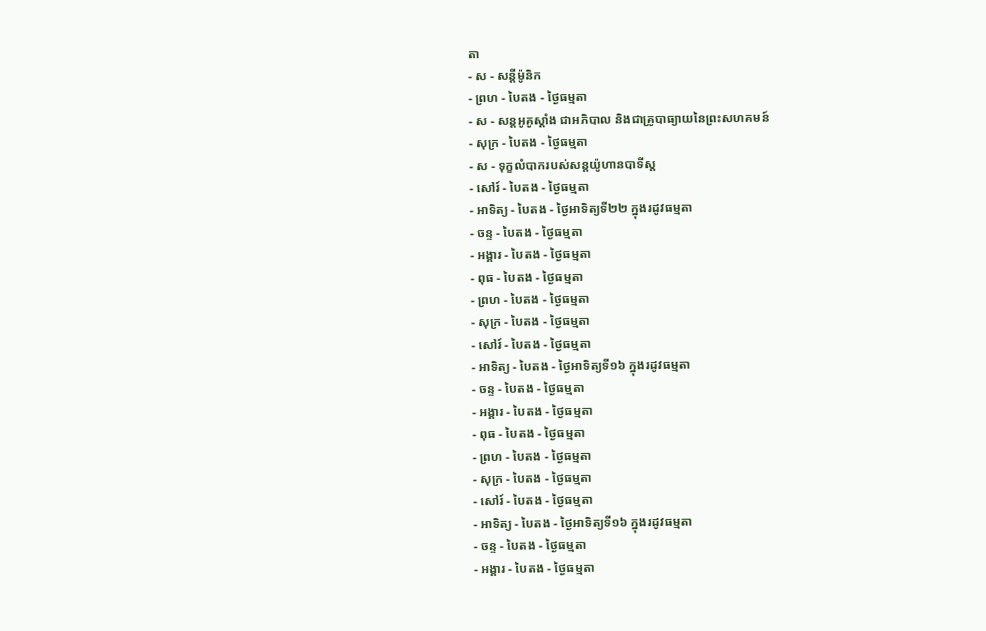តា
- ស - សន្ដីម៉ូនិក
- ព្រហ - បៃតង - ថ្ងៃធម្មតា
- ស - សន្ដអូគូស្ដាំង ជាអភិបាល និងជាគ្រូបាធ្យាយនៃព្រះសហគមន៍
- សុក្រ - បៃតង - ថ្ងៃធម្មតា
- ស - ទុក្ខលំបាករបស់សន្ដយ៉ូហានបាទីស្ដ
- សៅរ៍ - បៃតង - ថ្ងៃធម្មតា
- អាទិត្យ - បៃតង - ថ្ងៃអាទិត្យទី២២ ក្នុងរដូវធម្មតា
- ចន្ទ - បៃតង - ថ្ងៃធម្មតា
- អង្គារ - បៃតង - ថ្ងៃធម្មតា
- ពុធ - បៃតង - ថ្ងៃធម្មតា
- ព្រហ - បៃតង - ថ្ងៃធម្មតា
- សុក្រ - បៃតង - ថ្ងៃធម្មតា
- សៅរ៍ - បៃតង - ថ្ងៃធម្មតា
- អាទិត្យ - បៃតង - ថ្ងៃអាទិត្យទី១៦ ក្នុងរដូវធម្មតា
- ចន្ទ - បៃតង - ថ្ងៃធម្មតា
- អង្គារ - បៃតង - ថ្ងៃធម្មតា
- ពុធ - បៃតង - ថ្ងៃធម្មតា
- ព្រហ - បៃតង - ថ្ងៃធម្មតា
- សុក្រ - បៃតង - ថ្ងៃធម្មតា
- សៅរ៍ - បៃតង - ថ្ងៃធម្មតា
- អាទិត្យ - បៃតង - ថ្ងៃអាទិត្យទី១៦ ក្នុងរដូវធម្មតា
- ចន្ទ - បៃតង - ថ្ងៃធម្មតា
- អង្គារ - បៃតង - ថ្ងៃធម្មតា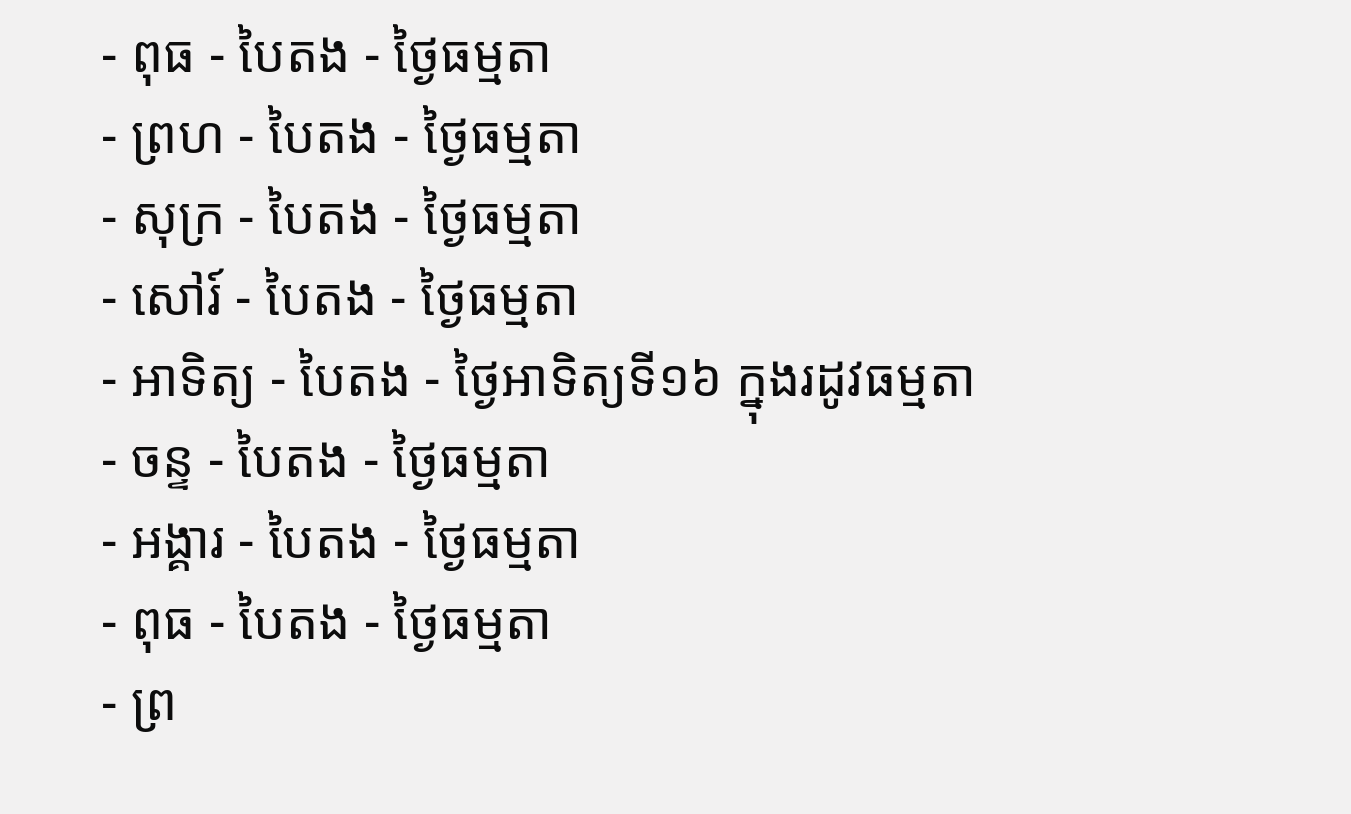- ពុធ - បៃតង - ថ្ងៃធម្មតា
- ព្រហ - បៃតង - ថ្ងៃធម្មតា
- សុក្រ - បៃតង - ថ្ងៃធម្មតា
- សៅរ៍ - បៃតង - ថ្ងៃធម្មតា
- អាទិត្យ - បៃតង - ថ្ងៃអាទិត្យទី១៦ ក្នុងរដូវធម្មតា
- ចន្ទ - បៃតង - ថ្ងៃធម្មតា
- អង្គារ - បៃតង - ថ្ងៃធម្មតា
- ពុធ - បៃតង - ថ្ងៃធម្មតា
- ព្រ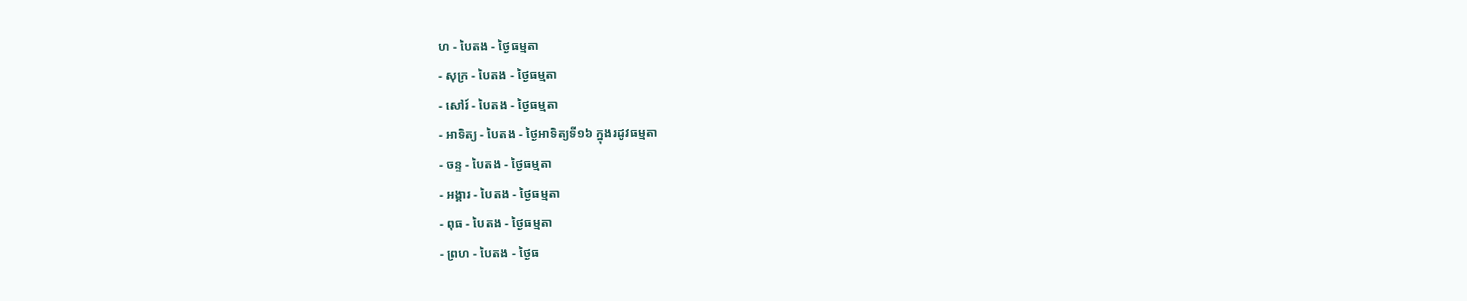ហ - បៃតង - ថ្ងៃធម្មតា
- សុក្រ - បៃតង - ថ្ងៃធម្មតា
- សៅរ៍ - បៃតង - ថ្ងៃធម្មតា
- អាទិត្យ - បៃតង - ថ្ងៃអាទិត្យទី១៦ ក្នុងរដូវធម្មតា
- ចន្ទ - បៃតង - ថ្ងៃធម្មតា
- អង្គារ - បៃតង - ថ្ងៃធម្មតា
- ពុធ - បៃតង - ថ្ងៃធម្មតា
- ព្រហ - បៃតង - ថ្ងៃធ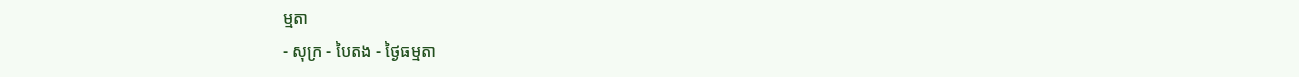ម្មតា
- សុក្រ - បៃតង - ថ្ងៃធម្មតា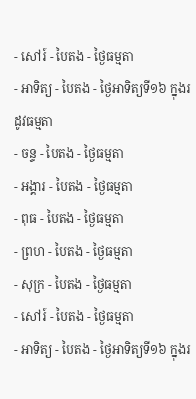- សៅរ៍ - បៃតង - ថ្ងៃធម្មតា
- អាទិត្យ - បៃតង - ថ្ងៃអាទិត្យទី១៦ ក្នុងរដូវធម្មតា
- ចន្ទ - បៃតង - ថ្ងៃធម្មតា
- អង្គារ - បៃតង - ថ្ងៃធម្មតា
- ពុធ - បៃតង - ថ្ងៃធម្មតា
- ព្រហ - បៃតង - ថ្ងៃធម្មតា
- សុក្រ - បៃតង - ថ្ងៃធម្មតា
- សៅរ៍ - បៃតង - ថ្ងៃធម្មតា
- អាទិត្យ - បៃតង - ថ្ងៃអាទិត្យទី១៦ ក្នុងរ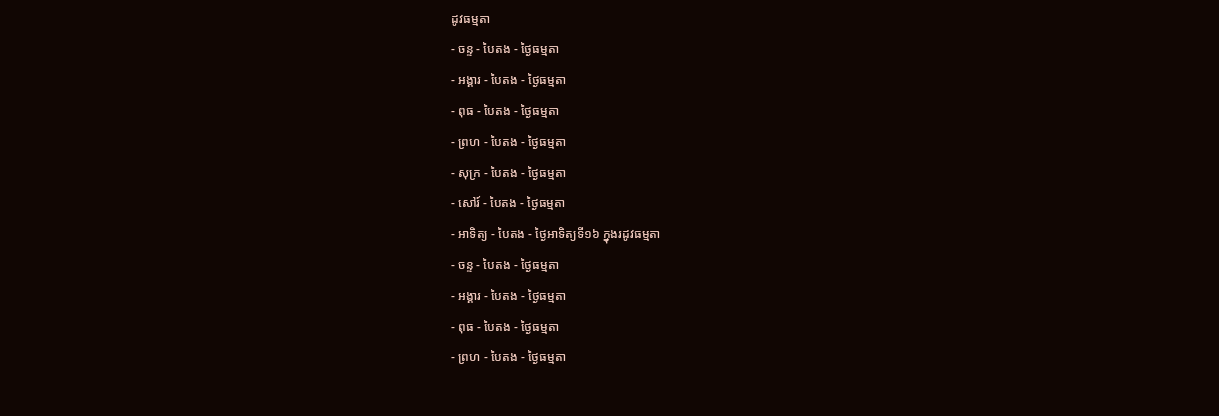ដូវធម្មតា
- ចន្ទ - បៃតង - ថ្ងៃធម្មតា
- អង្គារ - បៃតង - ថ្ងៃធម្មតា
- ពុធ - បៃតង - ថ្ងៃធម្មតា
- ព្រហ - បៃតង - ថ្ងៃធម្មតា
- សុក្រ - បៃតង - ថ្ងៃធម្មតា
- សៅរ៍ - បៃតង - ថ្ងៃធម្មតា
- អាទិត្យ - បៃតង - ថ្ងៃអាទិត្យទី១៦ ក្នុងរដូវធម្មតា
- ចន្ទ - បៃតង - ថ្ងៃធម្មតា
- អង្គារ - បៃតង - ថ្ងៃធម្មតា
- ពុធ - បៃតង - ថ្ងៃធម្មតា
- ព្រហ - បៃតង - ថ្ងៃធម្មតា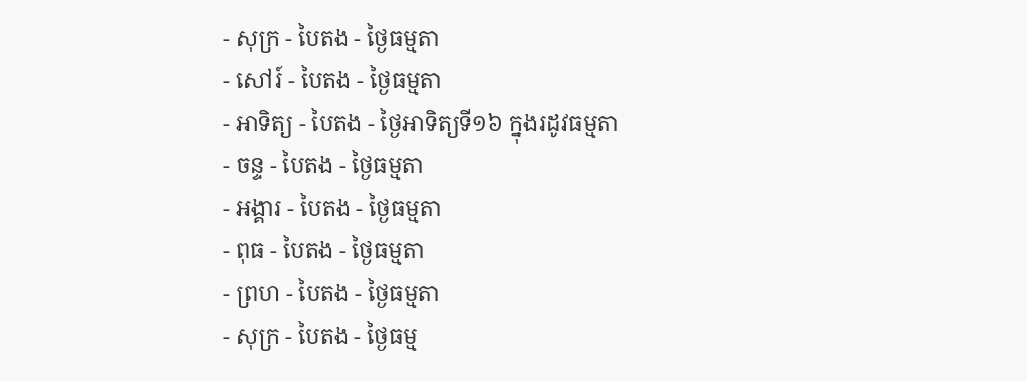- សុក្រ - បៃតង - ថ្ងៃធម្មតា
- សៅរ៍ - បៃតង - ថ្ងៃធម្មតា
- អាទិត្យ - បៃតង - ថ្ងៃអាទិត្យទី១៦ ក្នុងរដូវធម្មតា
- ចន្ទ - បៃតង - ថ្ងៃធម្មតា
- អង្គារ - បៃតង - ថ្ងៃធម្មតា
- ពុធ - បៃតង - ថ្ងៃធម្មតា
- ព្រហ - បៃតង - ថ្ងៃធម្មតា
- សុក្រ - បៃតង - ថ្ងៃធម្ម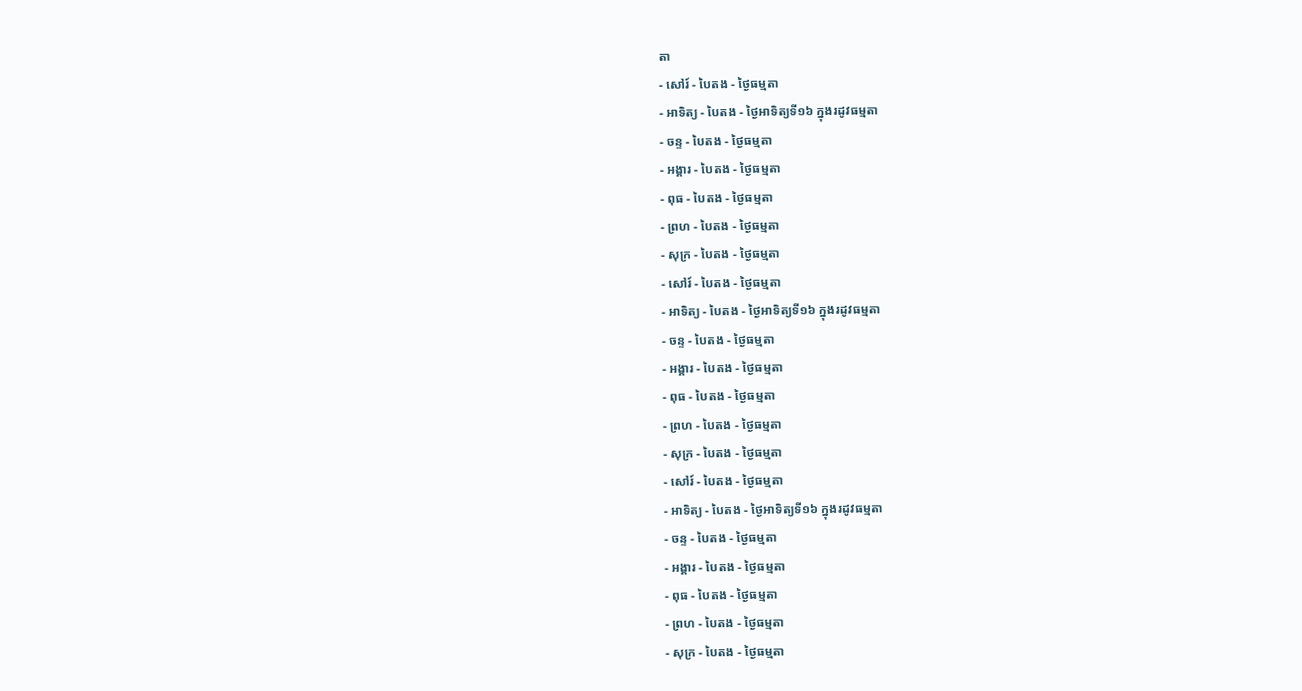តា
- សៅរ៍ - បៃតង - ថ្ងៃធម្មតា
- អាទិត្យ - បៃតង - ថ្ងៃអាទិត្យទី១៦ ក្នុងរដូវធម្មតា
- ចន្ទ - បៃតង - ថ្ងៃធម្មតា
- អង្គារ - បៃតង - ថ្ងៃធម្មតា
- ពុធ - បៃតង - ថ្ងៃធម្មតា
- ព្រហ - បៃតង - ថ្ងៃធម្មតា
- សុក្រ - បៃតង - ថ្ងៃធម្មតា
- សៅរ៍ - បៃតង - ថ្ងៃធម្មតា
- អាទិត្យ - បៃតង - ថ្ងៃអាទិត្យទី១៦ ក្នុងរដូវធម្មតា
- ចន្ទ - បៃតង - ថ្ងៃធម្មតា
- អង្គារ - បៃតង - ថ្ងៃធម្មតា
- ពុធ - បៃតង - ថ្ងៃធម្មតា
- ព្រហ - បៃតង - ថ្ងៃធម្មតា
- សុក្រ - បៃតង - ថ្ងៃធម្មតា
- សៅរ៍ - បៃតង - ថ្ងៃធម្មតា
- អាទិត្យ - បៃតង - ថ្ងៃអាទិត្យទី១៦ ក្នុងរដូវធម្មតា
- ចន្ទ - បៃតង - ថ្ងៃធម្មតា
- អង្គារ - បៃតង - ថ្ងៃធម្មតា
- ពុធ - បៃតង - ថ្ងៃធម្មតា
- ព្រហ - បៃតង - ថ្ងៃធម្មតា
- សុក្រ - បៃតង - ថ្ងៃធម្មតា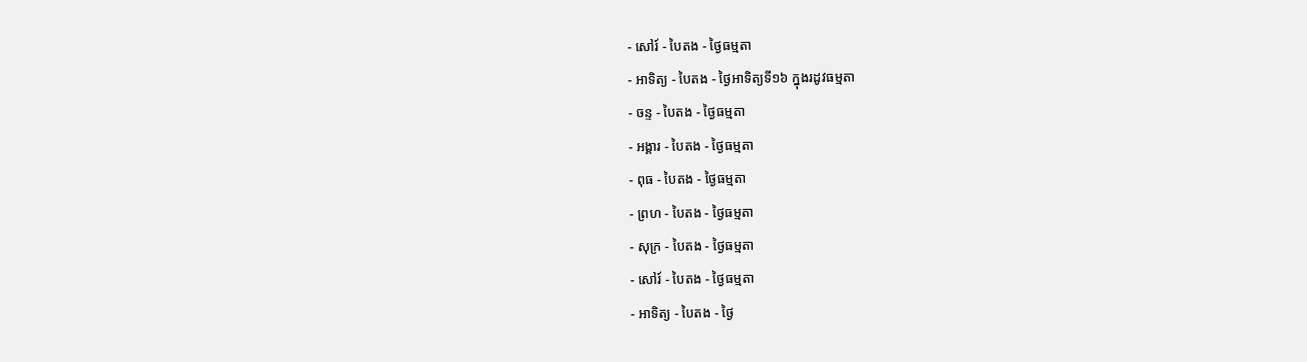- សៅរ៍ - បៃតង - ថ្ងៃធម្មតា
- អាទិត្យ - បៃតង - ថ្ងៃអាទិត្យទី១៦ ក្នុងរដូវធម្មតា
- ចន្ទ - បៃតង - ថ្ងៃធម្មតា
- អង្គារ - បៃតង - ថ្ងៃធម្មតា
- ពុធ - បៃតង - ថ្ងៃធម្មតា
- ព្រហ - បៃតង - ថ្ងៃធម្មតា
- សុក្រ - បៃតង - ថ្ងៃធម្មតា
- សៅរ៍ - បៃតង - ថ្ងៃធម្មតា
- អាទិត្យ - បៃតង - ថ្ងៃ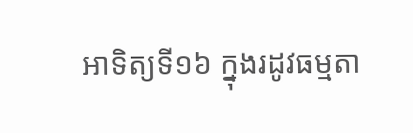អាទិត្យទី១៦ ក្នុងរដូវធម្មតា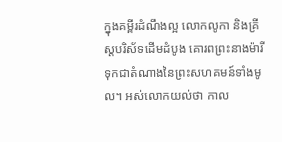ក្នុងគម្ពីរដំណឹងល្អ លោកលូកា និងគ្រីស្តបរិស័ទដើមដំបូង គោរពព្រះនាងម៉ារីទុកជាតំណាងនៃព្រះសហគមន៍ទាំងមូល។ អស់លោកយល់ថា កាល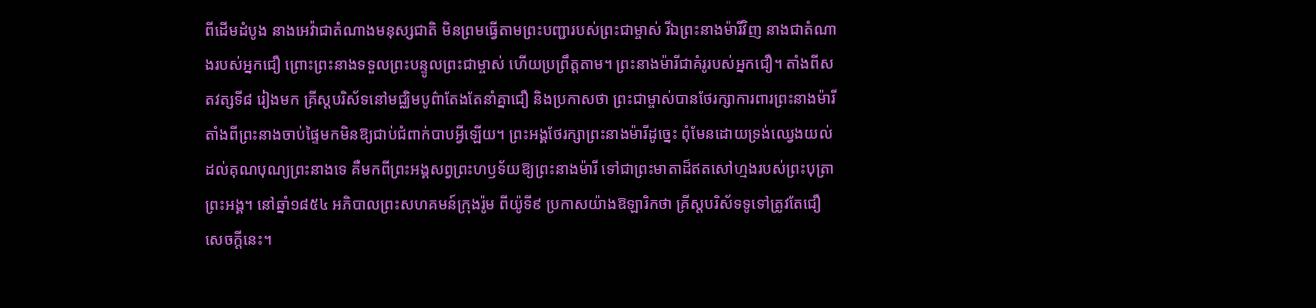ពីដើមដំបូង នាងអេវ៉ាជាតំណាងមនុស្សជាតិ មិនព្រមធ្វើតាមព្រះបញ្ជារបស់ព្រះជាម្ចាស់ រីឯព្រះនាងម៉ារីវិញ នាងជាតំណាងរបស់អ្នកជឿ ព្រោះព្រះនាងទទួលព្រះបន្ទូលព្រះជាម្ចាស់ ហើយប្រព្រឹត្តតាម។ ព្រះនាងម៉ារីជាគំរូរបស់អ្នកជឿ។ តាំងពីសតវត្សទី៨ រៀងមក គ្រីស្តបរិស័ទនៅមជ្ឈិមបូព៌ាតែងតែនាំគ្នាជឿ និងប្រកាសថា ព្រះជាម្ចាស់បានថែរក្សាការពារព្រះនាងម៉ារី តាំងពីព្រះនាងចាប់ផ្ទៃមកមិនឱ្យជាប់ជំពាក់បាបអ្វីឡើយ។ ព្រះអង្គថែរក្សាព្រះនាងម៉ារីដូច្នេះ ពុំមែនដោយទ្រង់ឈ្វេងយល់ដល់គុណបុណ្យព្រះនាងទេ គឺមកពីព្រះអង្គសព្វព្រះហឫទ័យឱ្យព្រះនាងម៉ារី ទៅជាព្រះមាតាដ៏ឥតសៅហ្មងរបស់ព្រះបុត្រាព្រះអង្គ។ នៅឆ្នាំ១៨៥៤ អភិបាលព្រះសហគមន៍ក្រុងរ៉ូម ពីយ៉ូទី៩ ប្រកាសយ៉ាងឱឡារិកថា គ្រីស្តបរិស័ទទូទៅត្រូវតែជឿសេចក្តីនេះ។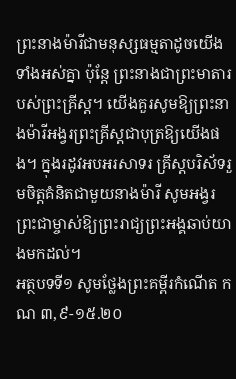ព្រះនាងម៉ារីជាមនុស្សធម្មតាដូចយើងទាំងអស់គ្នា ប៉ុន្តែ ព្រះនាងជាព្រះមាតារបស់ព្រះគ្រីស្ត។ យើងគួរសូមឱ្យព្រះនាងម៉ារីអង្វរព្រះគ្រីស្តជាបុត្រឱ្យយើងផង។ ក្នុងរដូវអបអរសាទរ គ្រីស្តបរិស័ទរួមចិត្តគំនិតជាមួយនាងម៉ារី សូមអង្វរព្រះជាម្ចាស់ឱ្យព្រះរាជ្យព្រះអង្គឆាប់យាងមកដល់។
អត្ថបទទី១ សូមថ្លែងព្រះគម្ពីរកំណើត កណ ៣,៩-១៥.២០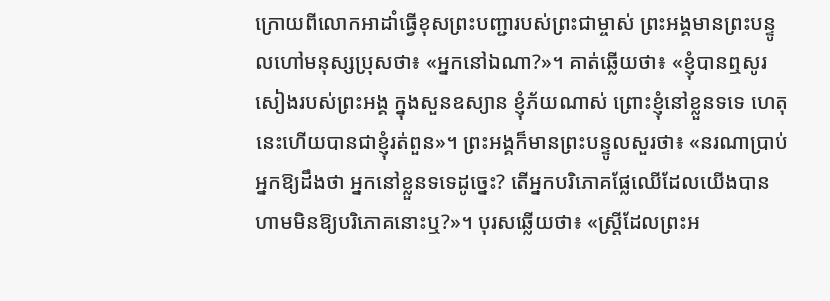ក្រោយពីលោកអាដាំធ្វើខុសព្រះបញ្ជារបស់ព្រះជាម្ចាស់ ព្រះអង្គមានព្រះបន្ទូលហៅមនុស្សប្រុសថា៖ «អ្នកនៅឯណា?»។ គាត់ឆ្លើយថា៖ «ខ្ញុំបានឮសូរសៀងរបស់ព្រះអង្គ ក្នុងសួនឧស្យាន ខ្ញុំភ័យណាស់ ព្រោះខ្ញុំនៅខ្លួនទទេ ហេតុនេះហើយបានជាខ្ញុំរត់ពួន»។ ព្រះអង្គក៏មានព្រះបន្ទូលសួរថា៖ «នរណាប្រាប់អ្នកឱ្យដឹងថា អ្នកនៅខ្លួនទទេដូច្នេះ? តើអ្នកបរិភោគផ្លែឈើដែលយើងបានហាមមិនឱ្យបរិភោគនោះឬ?»។ បុរសឆ្លើយថា៖ «ស្ត្រីដែលព្រះអ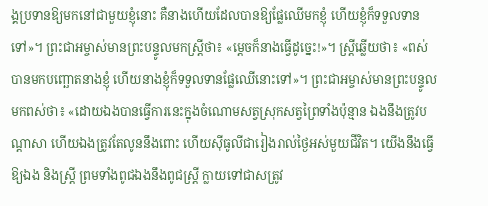ង្គប្រទានឱ្យមកនៅជាមួយខ្ញុំនោះ គឺនាងហើយដែលបានឱ្យផ្លែឈើមកខ្ញុំ ហើយខ្ញុំក៏ទទួលទានទៅ»។ ព្រះជាអម្ចាស់មានព្រះបន្ទូលមកស្រ្តីថា៖ «ម្តេចក៏នាងធ្វើដូច្នេះ!»។ ស្ត្រីឆ្លើយថា៖ «ពស់បានមកបញ្ឆោតនាងខ្ញុំ ហើយនាងខ្ញុំក៏ទទួលទានផ្លែឈើនោះទៅ»។ ព្រះជាអម្ចាស់មានព្រះបន្ទូលមកពស់ថា៖ «ដោយឯងបានធ្វើការនេះក្នុងចំណោមសត្វស្រុកសត្វព្រៃទាំងប៉ុន្មាន ឯងនឹងត្រូវបណ្តាសា ហើយឯងត្រូវតែលូននឹងពោះ ហើយស៊ីធូលីជារៀងរាល់ថ្ងៃអស់មួយជីវិត។ យើងនឹងធ្វើឱ្យឯង និងស្ត្រី ព្រមទាំងពូជឯងនឹងពូជស្រ្តី ក្លាយទៅជាសត្រូវ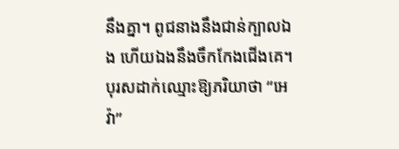នឹងគ្នា។ ពូជនាងនឹងជាន់ក្បាលឯង ហើយឯងនឹងចឹកកែងជើងគេ។ បុរសដាក់ឈ្មោះឱ្យភរិយាថា “អេវ៉ា”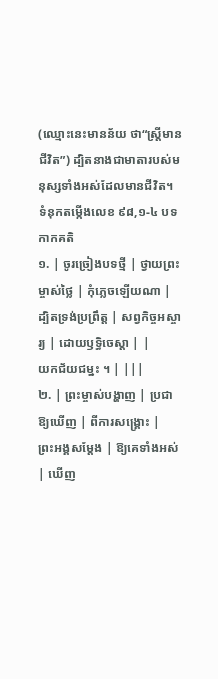(ឈ្មោះនេះមានន័យ ថា“ស្ត្រីមានជីវិត”) ដ្បិតនាងជាមាតារបស់មនុស្សទាំងអស់ដែលមានជីវិត។
ទំនុកតម្កើងលេខ ៩៨,១-៤ បទកាកគតិ
១. | ចូរច្រៀងបទថ្មី | ថ្វាយព្រះម្ចាស់ថ្លៃ | កុំភ្លេចឡើយណា |
ដ្បិតទ្រង់ប្រព្រឹត្ត | សព្វកិច្ចអស្ចារ្យ | ដោយឫទ្ធិចេស្តា | |
យកជ័យជម្នះ ។ | |||
២. | ព្រះម្ចាស់បង្ហាញ | ប្រជាឱ្យឃើញ | ពីការសង្គ្រោះ |
ព្រះអង្គសម្តែង | ឱ្យគេទាំងអស់ | ឃើញ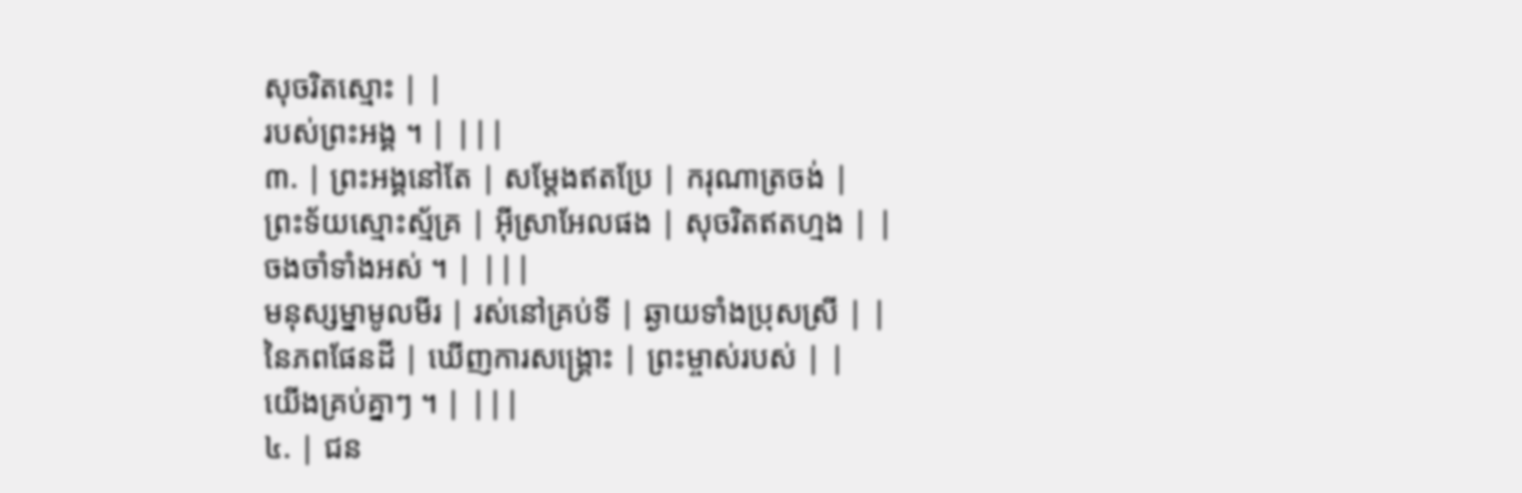សុចរិតស្មោះ | |
របស់ព្រះអង្គ ។ | |||
៣. | ព្រះអង្គនៅតែ | សម្តែងឥតប្រែ | ករុណាត្រចង់ |
ព្រះទ័យស្មោះស្ម័គ្រ | អ៊ីស្រាអែលផង | សុចរិតឥតហ្មង | |
ចងចាំទាំងអស់ ។ | |||
មនុស្សម្នាមូលមីរ | រស់នៅគ្រប់ទី | ឆ្ងាយទាំងប្រុសស្រី | |
នៃភពផែនដី | ឃើញការសង្គ្រោះ | ព្រះម្ចាស់របស់ | |
យើងគ្រប់គ្នាៗ ។ | |||
៤. | ជន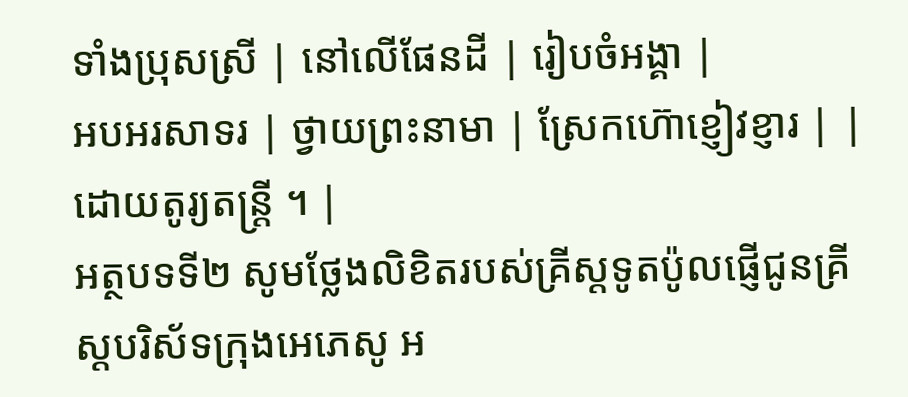ទាំងប្រុសស្រី | នៅលើផែនដី | រៀបចំអង្គា |
អបអរសាទរ | ថ្វាយព្រះនាមា | ស្រែកហ៊ោខ្ញៀវខ្ញារ | |
ដោយតូរ្យតន្ត្រី ។ |
អត្ថបទទី២ សូមថ្លែងលិខិតរបស់គ្រីស្តទូតប៉ូលផ្ញើជូនគ្រីស្តបរិស័ទក្រុងអេភេសូ អ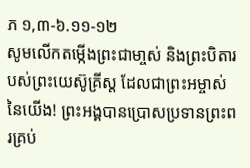ភ ១,៣-៦.១១-១២
សូមលើកតម្កើងព្រះជាមា្ចស់ និងព្រះបិតារបស់ព្រះយេស៊ូគ្រីស្ត ដែលជាព្រះអម្ចាស់នៃយើង! ព្រះអង្គបានប្រោសប្រទានព្រះពរគ្រប់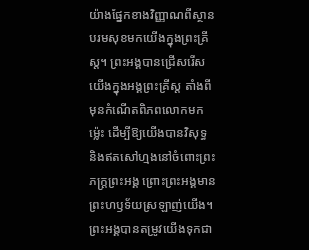យ៉ាងផ្នែកខាងវិញ្ញាណពីស្ថានបរមសុខមកយើងក្នុងព្រះគ្រីស្ត។ ព្រះអង្គបានជ្រើសរើសយើងក្នុងអង្គព្រះគ្រីស្ត តាំងពីមុនកំណើតពិភពលោកមកម្ល៉េះ ដើម្បីឱ្យយើងបានវិសុទ្ធ និងឥតសៅហ្មងនៅចំពោះព្រះភក្ត្រព្រះអង្គ ព្រោះព្រះអង្គមានព្រះហឫទ័យស្រឡាញ់យើង។ ព្រះអង្គបានតម្រូវយើងទុកជា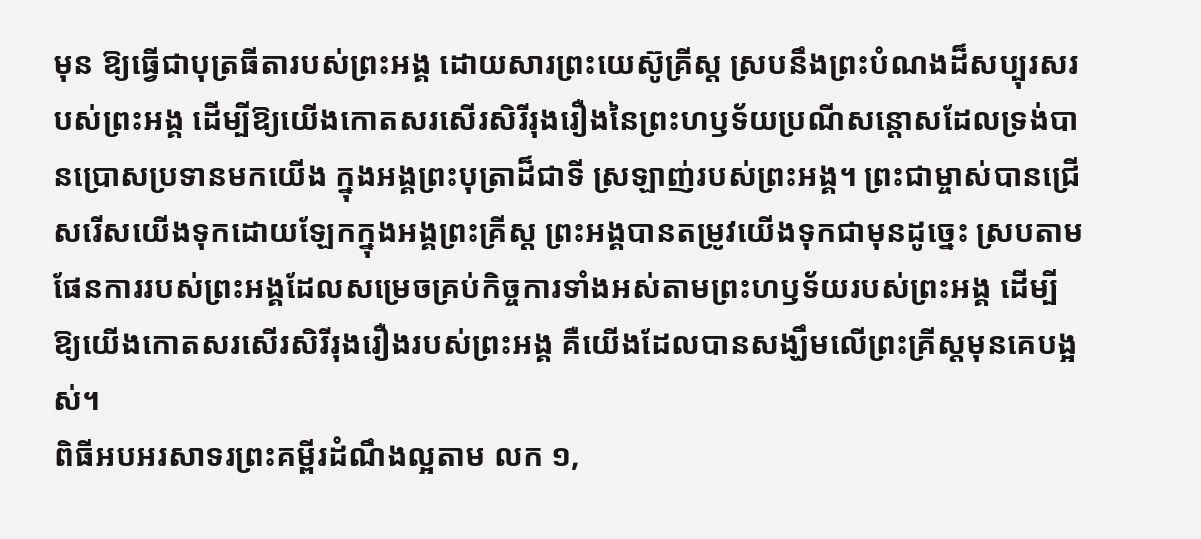មុន ឱ្យធ្វើជាបុត្រធីតារបស់ព្រះអង្គ ដោយសារព្រះយេស៊ូគ្រីស្ត ស្របនឹងព្រះបំណងដ៏សប្បុរសរបស់ព្រះអង្គ ដើម្បីឱ្យយើងកោតសរសើរសិរីរុងរឿងនៃព្រះហឫទ័យប្រណីសន្តោសដែលទ្រង់បានប្រោសប្រទានមកយើង ក្នុងអង្គព្រះបុត្រាដ៏ជាទី ស្រឡាញ់របស់ព្រះអង្គ។ ព្រះជាម្ចាស់បានជ្រើសរើសយើងទុកដោយឡែកក្នុងអង្គព្រះគ្រីស្ត ព្រះអង្គបានតម្រូវយើងទុកជាមុនដូច្នេះ ស្របតាមផែនការរបស់ព្រះអង្គដែលសម្រេចគ្រប់កិច្ចការទាំងអស់តាមព្រះហឫទ័យរបស់ព្រះអង្គ ដើម្បីឱ្យយើងកោតសរសើរសិរីរុងរឿងរបស់ព្រះអង្គ គឺយើងដែលបានសង្ឃឹមលើព្រះគ្រីស្តមុនគេបង្អស់។
ពិធីអបអរសាទរព្រះគម្ពីរដំណឹងល្អតាម លក ១,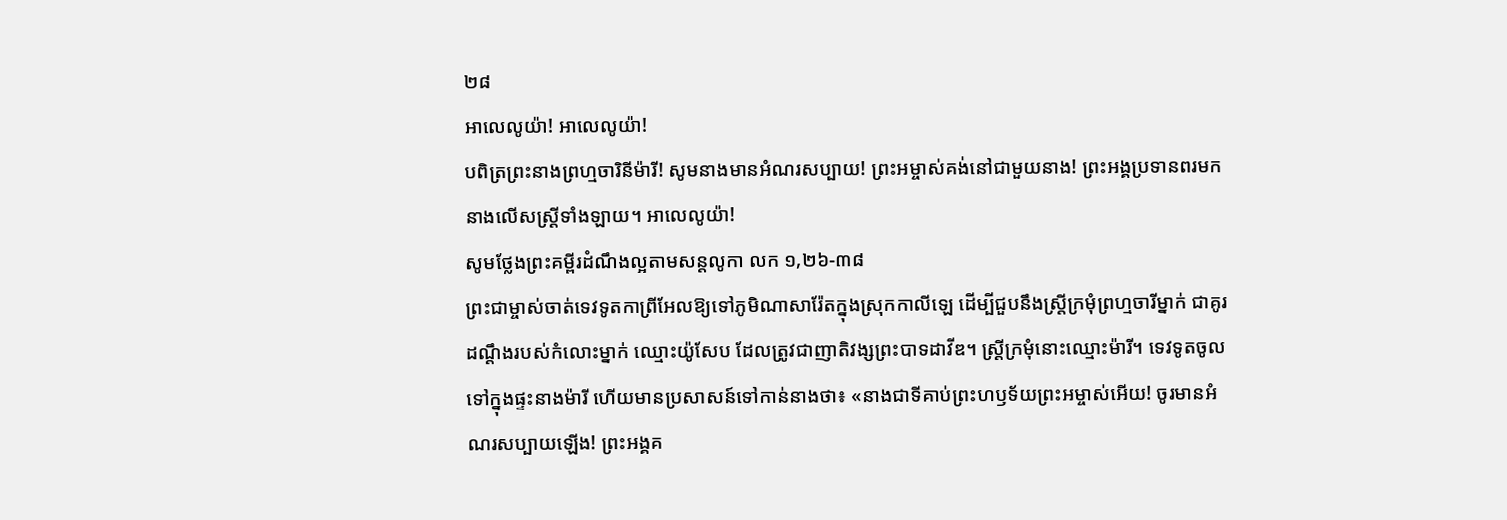២៨
អាលេលូយ៉ា! អាលេលូយ៉ា!
បពិត្រព្រះនាងព្រហ្មចារិនីម៉ារី! សូមនាងមានអំណរសប្បាយ! ព្រះអម្ចាស់គង់នៅជាមួយនាង! ព្រះអង្គប្រទានពរមកនាងលើសស្ត្រីទាំងឡាយ។ អាលេលូយ៉ា!
សូមថ្លែងព្រះគម្ពីរដំណឹងល្អតាមសន្តលូកា លក ១,២៦-៣៨
ព្រះជាម្ចាស់ចាត់ទេវទូតកាព្រីអែលឱ្យទៅភូមិណាសារ៉ែតក្នុងស្រុកកាលីឡេ ដើម្បីជួបនឹងស្ត្រីក្រមុំព្រហ្មចារីម្នាក់ ជាគូរដណ្តឹងរបស់កំលោះម្នាក់ ឈ្មោះយ៉ូសែប ដែលត្រូវជាញាតិវង្សព្រះបាទដាវីឌ។ ស្រ្តីក្រមុំនោះឈ្មោះម៉ារី។ ទេវទូតចូលទៅក្នុងផ្ទះនាងម៉ារី ហើយមានប្រសាសន៍ទៅកាន់នាងថា៖ «នាងជាទីគាប់ព្រះហឫទ័យព្រះអម្ចាស់អើយ! ចូរមានអំណរសប្បាយឡើង! ព្រះអង្គគ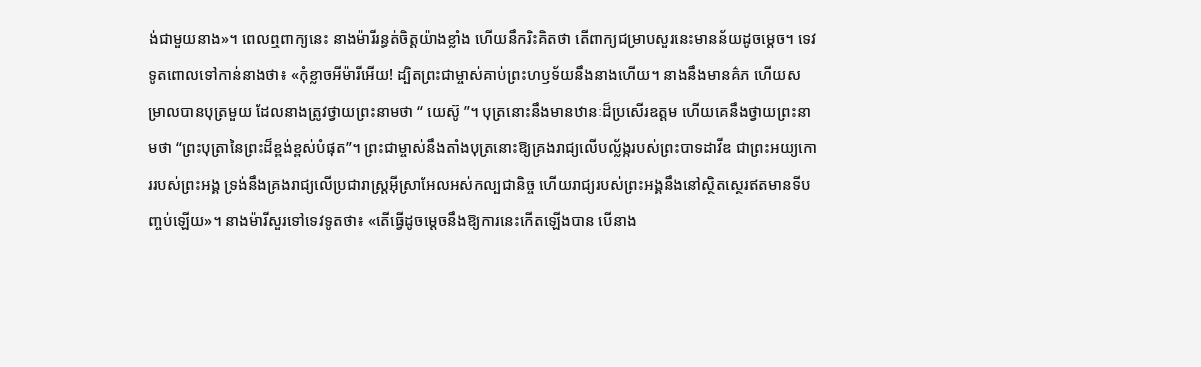ង់ជាមួយនាង»។ ពេលឮពាក្យនេះ នាងម៉ារីរន្ធត់ចិត្តយ៉ាងខ្លាំង ហើយនឹករិះគិតថា តើពាក្យជម្រាបសួរនេះមានន័យដូចម្តេច។ ទេវទូតពោលទៅកាន់នាងថា៖ «កុំខ្លាចអីម៉ារីអើយ! ដ្បិតព្រះជាម្ចាស់គាប់ព្រះហឫទ័យនឹងនាងហើយ។ នាងនឹងមានគ៌ភ ហើយសម្រាលបានបុត្រមួយ ដែលនាងត្រូវថ្វាយព្រះនាមថា “ យេស៊ូ ”។ បុត្រនោះនឹងមានឋានៈដ៏ប្រសើរឧត្តម ហើយគេនឹងថ្វាយព្រះនាមថា “ព្រះបុត្រានៃព្រះដ៏ខ្ពង់ខ្ពស់បំផុត”។ ព្រះជាម្ចាស់នឹងតាំងបុត្រនោះឱ្យគ្រងរាជ្យលើបល្ល័ង្ករបស់ព្រះបាទដាវីឌ ជាព្រះអយ្យកោររបស់ព្រះអង្គ ទ្រង់នឹងគ្រងរាជ្យលើប្រជារាស្ត្រអ៊ីស្រាអែលអស់កល្បជានិច្ច ហើយរាជ្យរបស់ព្រះអង្គនឹងនៅស្ថិតស្ថេរឥតមានទីបញ្ចប់ឡើយ»។ នាងម៉ារីសួរទៅទេវទូតថា៖ «តើធ្វើដូចម្តេចនឹងឱ្យការនេះកើតឡើងបាន បើនាង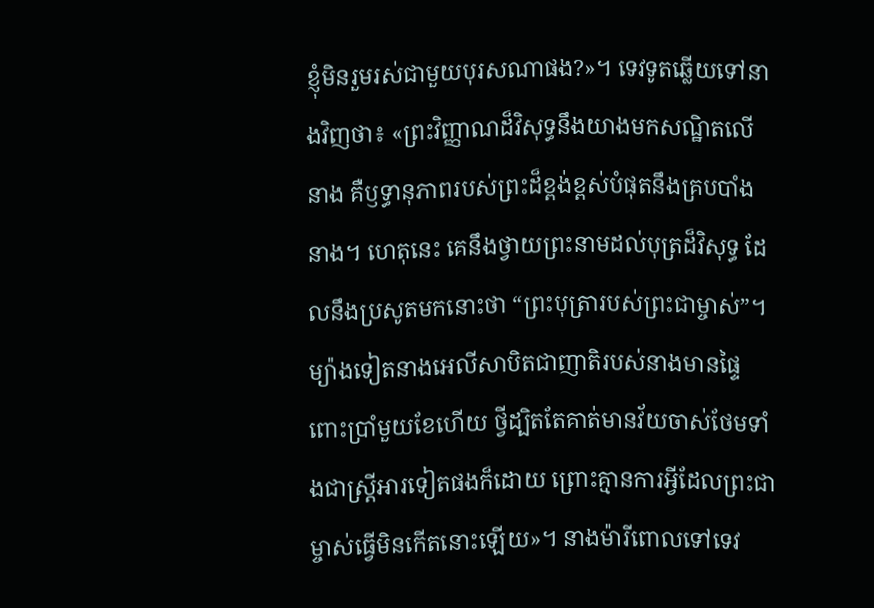ខ្ញុំមិនរួមរស់ជាមួយបុរសណាផង?»។ ទេវទូតឆ្លើយទៅនាងវិញថា៖ «ព្រះវិញ្ញាណដ៏វិសុទ្ធនឹងយាងមកសណ្ឋិតលើនាង គឺឫទ្ធានុភាពរបស់ព្រះដ៏ខ្ពង់ខ្ពស់បំផុតនឹងគ្របបាំងនាង។ ហេតុនេះ គេនឹងថ្វាយព្រះនាមដល់បុត្រដ៏វិសុទ្ធ ដែលនឹងប្រសូតមកនោះថា “ព្រះបុត្រារបស់ព្រះជាម្ចាស់”។ ម្យ៉ាងទៀតនាងអេលីសាបិតជាញាតិរបស់នាងមានផ្ទៃពោះប្រាំមួយខែហើយ ថ្វីដ្បិតតែគាត់មានវ័យចាស់ថែមទាំងជាស្ត្រីអារទៀតផងក៏ដោយ ព្រោះគ្មានការអ្វីដែលព្រះជាម្ចាស់ធ្វើមិនកើតនោះឡើយ»។ នាងម៉ារីពោលទៅទេវ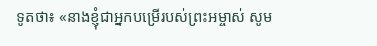ទូតថា៖ «នាងខ្ញុំជាអ្នកបម្រើរបស់ព្រះអម្ចាស់ សូម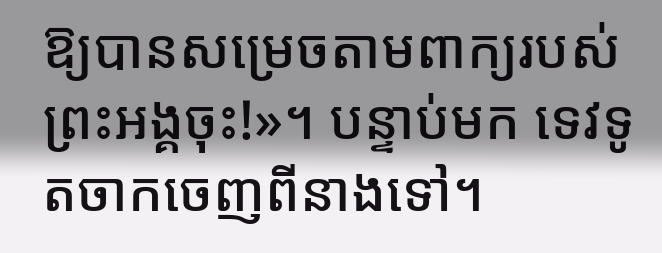ឱ្យបានសម្រេចតាមពាក្យរបស់ព្រះអង្គចុះ!»។ បន្ទាប់មក ទេវទូតចាកចេញពីនាងទៅ។